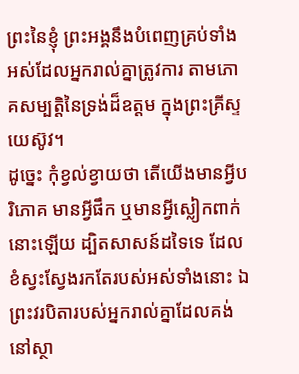ព្រះនៃខ្ញុំ ព្រះអង្គនឹងបំពេញគ្រប់ទាំងអស់ដែលអ្នករាល់គ្នាត្រូវការ តាមភោគសម្បត្តិនៃទ្រង់ដ៏ឧត្តម ក្នុងព្រះគ្រីស្ទយេស៊ូវ។
ដូច្នេះ កុំខ្វល់ខ្វាយថា តើយើងមានអ្វីបរិភោគ មានអ្វីផឹក ឬមានអ្វីស្លៀកពាក់នោះឡើយ ដ្បិតសាសន៍ដទៃទេ ដែលខំស្វះស្វែងរកតែរបស់អស់ទាំងនោះ ឯព្រះវរបិតារបស់អ្នករាល់គ្នាដែលគង់នៅស្ថា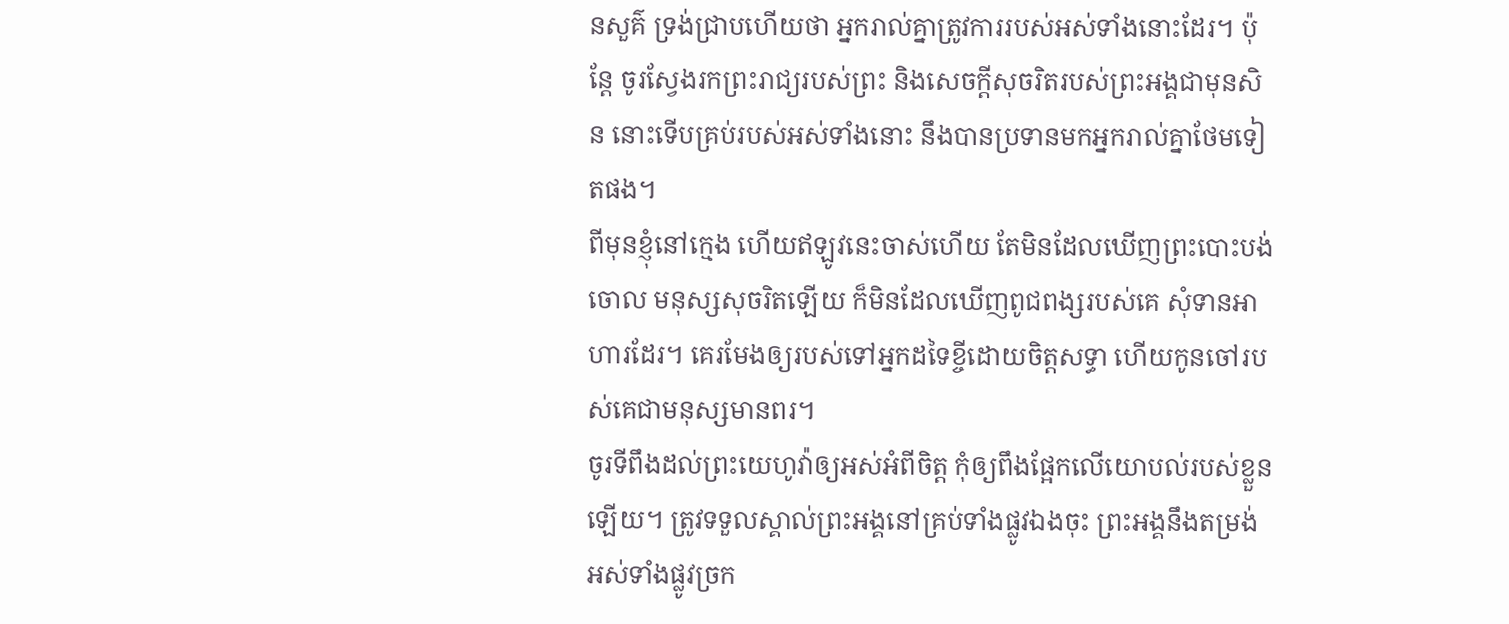នសួគ៌ ទ្រង់ជ្រាបហើយថា អ្នករាល់គ្នាត្រូវការរបស់អស់ទាំងនោះដែរ។ ប៉ុន្តែ ចូរស្វែងរកព្រះរាជ្យរបស់ព្រះ និងសេចក្តីសុចរិតរបស់ព្រះអង្គជាមុនសិន នោះទើបគ្រប់របស់អស់ទាំងនោះ នឹងបានប្រទានមកអ្នករាល់គ្នាថែមទៀតផង។
ពីមុនខ្ញុំនៅក្មេង ហើយឥឡូវនេះចាស់ហើយ តែមិនដែលឃើញព្រះបោះបង់ចោល មនុស្សសុចរិតឡើយ ក៏មិនដែលឃើញពូជពង្សរបស់គេ សុំទានអាហារដែរ។ គេរមែងឲ្យរបស់ទៅអ្នកដទៃខ្ចីដោយចិត្តសទ្ធា ហើយកូនចៅរបស់គេជាមនុស្សមានពរ។
ចូរទីពឹងដល់ព្រះយេហូវ៉ាឲ្យអស់អំពីចិត្ត កុំឲ្យពឹងផ្អែកលើយោបល់របស់ខ្លួនឡើយ។ ត្រូវទទួលស្គាល់ព្រះអង្គនៅគ្រប់ទាំងផ្លូវឯងចុះ ព្រះអង្គនឹងតម្រង់អស់ទាំងផ្លូវច្រក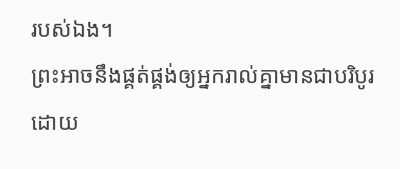របស់ឯង។
ព្រះអាចនឹងផ្គត់ផ្គង់ឲ្យអ្នករាល់គ្នាមានជាបរិបូរ ដោយ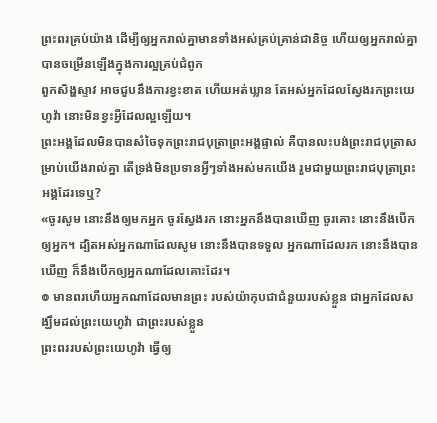ព្រះពរគ្រប់យ៉ាង ដើម្បីឲ្យអ្នករាល់គ្នាមានទាំងអស់គ្រប់គ្រាន់ជានិច្ច ហើយឲ្យអ្នករាល់គ្នាបានចម្រើនឡើងក្នុងការល្អគ្រប់ជំពូក
ពួកសិង្ហស្ទាវ អាចជួបនឹងការខ្វះខាត ហើយអត់ឃ្លាន តែអស់អ្នកដែលស្វែងរកព្រះយេហូវ៉ា នោះមិនខ្វះអ្វីដែលល្អឡើយ។
ព្រះអង្គដែលមិនបានសំចៃទុកព្រះរាជបុត្រាព្រះអង្គផ្ទាល់ គឺបានលះបង់ព្រះរាជបុត្រាសម្រាប់យើងរាល់គ្នា តើទ្រង់មិនប្រទានអ្វីៗទាំងអស់មកយើង រួមជាមួយព្រះរាជបុត្រាព្រះអង្គដែរទេឬ?
«ចូរសូម នោះនឹងឲ្យមកអ្នក ចូរស្វែងរក នោះអ្នកនឹងបានឃើញ ចូរគោះ នោះនឹងបើកឲ្យអ្នក។ ដ្បិតអស់អ្នកណាដែលសូម នោះនឹងបានទទួល អ្នកណាដែលរក នោះនឹងបានឃើញ ក៏នឹងបើកឲ្យអ្នកណាដែលគោះដែរ។
៙ មានពរហើយអ្នកណាដែលមានព្រះ របស់យ៉ាកុបជាជំនួយរបស់ខ្លួន ជាអ្នកដែលសង្ឃឹមដល់ព្រះយេហូវ៉ា ជាព្រះរបស់ខ្លួន
ព្រះពររបស់ព្រះយេហូវ៉ា ធ្វើឲ្យ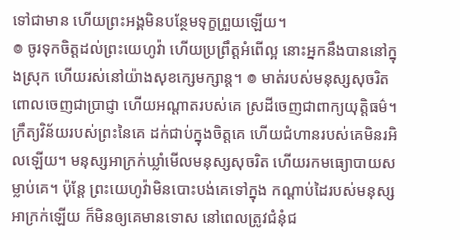ទៅជាមាន ហើយព្រះអង្គមិនបន្ថែមទុក្ខព្រួយឡើយ។
៙ ចូរទុកចិត្តដល់ព្រះយេហូវ៉ា ហើយប្រព្រឹត្តអំពើល្អ នោះអ្នកនឹងបាននៅក្នុងស្រុក ហើយរស់នៅយ៉ាងសុខក្សេមក្សាន្ត។ ៙ មាត់របស់មនុស្សសុចរិត ពោលចេញជាប្រាជ្ញា ហើយអណ្ដាតរបស់គេ ស្រដីចេញជាពាក្យយុត្តិធម៌។ ក្រឹត្យវិន័យរបស់ព្រះនៃគេ ដក់ជាប់ក្នុងចិត្តគេ ហើយជំហានរបស់គេមិនរអិលឡើយ។ មនុស្សអាក្រក់ឃ្លាំមើលមនុស្សសុចរិត ហើយរកមធ្យោបាយសម្លាប់គេ។ ប៉ុន្ដែ ព្រះយេហូវ៉ាមិនបោះបង់គេទៅក្នុង កណ្ដាប់ដៃរបស់មនុស្សអាក្រក់ឡើយ ក៏មិនឲ្យគេមានទោស នៅពេលត្រូវជំនុំជ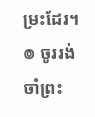ម្រះដែរ។ ៙ ចូររង់ចាំព្រះ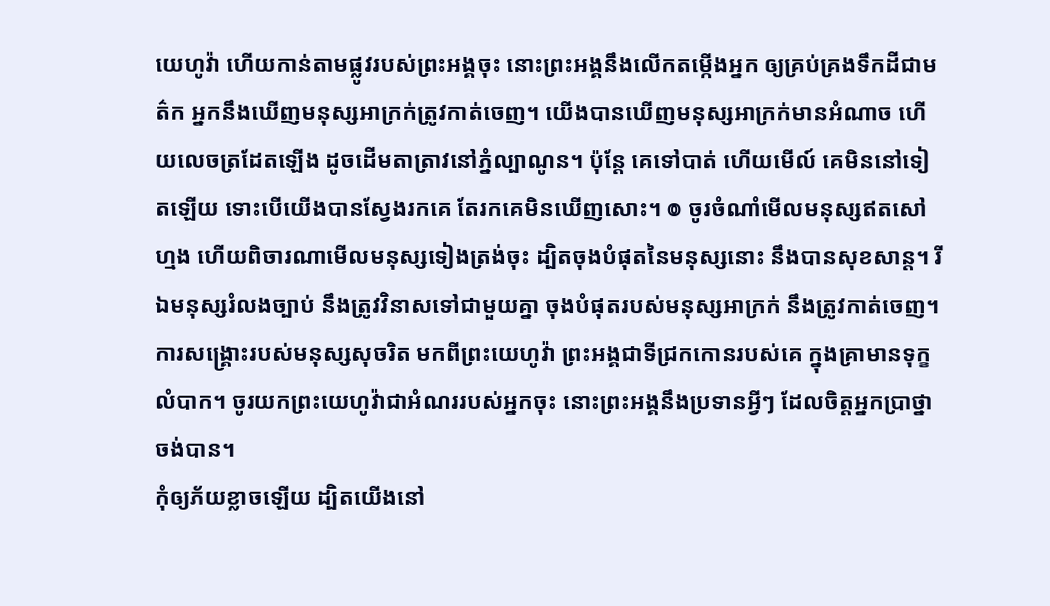យេហូវ៉ា ហើយកាន់តាមផ្លូវរបស់ព្រះអង្គចុះ នោះព្រះអង្គនឹងលើកតម្កើងអ្នក ឲ្យគ្រប់គ្រងទឹកដីជាមត៌ក អ្នកនឹងឃើញមនុស្សអាក្រក់ត្រូវកាត់ចេញ។ យើងបានឃើញមនុស្សអាក្រក់មានអំណាច ហើយលេចត្រដែតឡើង ដូចដើមតាត្រាវនៅភ្នំល្បាណូន។ ប៉ុន្ដែ គេទៅបាត់ ហើយមើល៍ គេមិននៅទៀតឡើយ ទោះបើយើងបានស្វែងរកគេ តែរកគេមិនឃើញសោះ។ ៙ ចូរចំណាំមើលមនុស្សឥតសៅហ្មង ហើយពិចារណាមើលមនុស្សទៀងត្រង់ចុះ ដ្បិតចុងបំផុតនៃមនុស្សនោះ នឹងបានសុខសាន្ត។ រីឯមនុស្សរំលងច្បាប់ នឹងត្រូវវិនាសទៅជាមួយគ្នា ចុងបំផុតរបស់មនុស្សអាក្រក់ នឹងត្រូវកាត់ចេញ។ ការសង្គ្រោះរបស់មនុស្សសុចរិត មកពីព្រះយេហូវ៉ា ព្រះអង្គជាទីជ្រកកោនរបស់គេ ក្នុងគ្រាមានទុក្ខលំបាក។ ចូរយកព្រះយេហូវ៉ាជាអំណររបស់អ្នកចុះ នោះព្រះអង្គនឹងប្រទានអ្វីៗ ដែលចិត្តអ្នកប្រាថ្នាចង់បាន។
កុំឲ្យភ័យខ្លាចឡើយ ដ្បិតយើងនៅ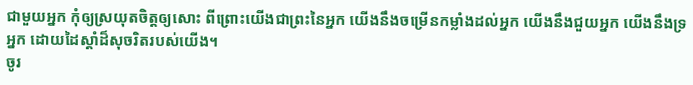ជាមួយអ្នក កុំឲ្យស្រយុតចិត្តឲ្យសោះ ពីព្រោះយើងជាព្រះនៃអ្នក យើងនឹងចម្រើនកម្លាំងដល់អ្នក យើងនឹងជួយអ្នក យើងនឹងទ្រអ្នក ដោយដៃស្តាំដ៏សុចរិតរបស់យើង។
ចូរ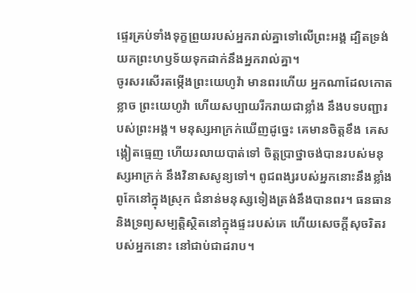ផ្ទេរគ្រប់ទាំងទុក្ខព្រួយរបស់អ្នករាល់គ្នាទៅលើព្រះអង្គ ដ្បិតទ្រង់យកព្រះហឫទ័យទុកដាក់នឹងអ្នករាល់គ្នា។
ចូរសរសើរតម្កើងព្រះយេហូវ៉ា មានពរហើយ អ្នកណាដែលកោតខ្លាច ព្រះយេហូវ៉ា ហើយសប្បាយរីករាយជាខ្លាំង នឹងបទបញ្ជារបស់ព្រះអង្គ។ មនុស្សអាក្រក់ឃើញដូច្នេះ គេមានចិត្តខឹង គេសង្កៀតធ្មេញ ហើយរលាយបាត់ទៅ ចិត្តប្រាថ្នាចង់បានរបស់មនុស្សអាក្រក់ នឹងវិនាសសូន្យទៅ។ ពូជពង្សរបស់អ្នកនោះនឹងខ្លាំងពូកែនៅក្នុងស្រុក ជំនាន់មនុស្សទៀងត្រង់នឹងបានពរ។ ធនធាន និងទ្រព្យសម្បត្តិស្ថិតនៅក្នុងផ្ទះរបស់គេ ហើយសេចក្ដីសុចរិតរបស់អ្នកនោះ នៅជាប់ជាដរាប។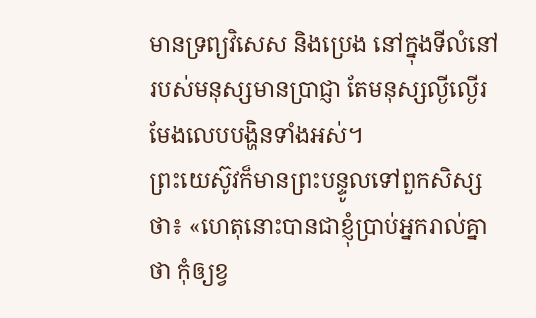មានទ្រព្យវិសេស និងប្រេង នៅក្នុងទីលំនៅរបស់មនុស្សមានប្រាជ្ញា តែមនុស្សល្ងីល្ងើរមែងលេបបង្ហិនទាំងអស់។
ព្រះយេស៊ូវក៏មានព្រះបន្ទូលទៅពួកសិស្សថា៖ «ហេតុនោះបានជាខ្ញុំប្រាប់អ្នករាល់គ្នាថា កុំឲ្យខ្វ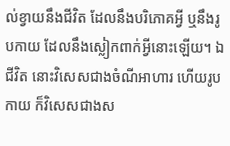ល់ខ្វាយនឹងជីវិត ដែលនឹងបរិភោគអ្វី ឬនឹងរូបកាយ ដែលនឹងស្លៀកពាក់អ្វីនោះឡើយ។ ឯជីវិត នោះវិសេសជាងចំណីអាហារ ហើយរូបកាយ ក៏វិសេសជាងស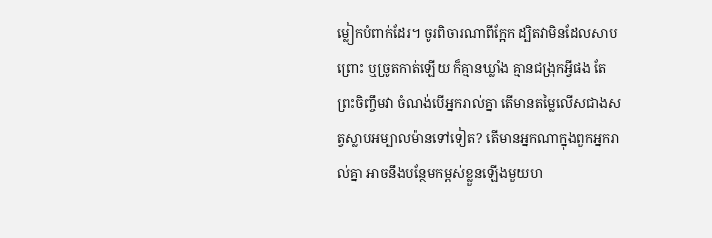ម្លៀកបំពាក់ដែរ។ ចូរពិចារណាពីក្អែក ដ្បិតវាមិនដែលសាបព្រោះ ឬច្រូតកាត់ឡើយ ក៏គ្មានឃ្លាំង គ្មានជង្រុកអ្វីផង តែព្រះចិញ្ចឹមវា ចំណង់បើអ្នករាល់គ្នា តើមានតម្លៃលើសជាងសត្វស្លាបអម្បាលម៉ានទៅទៀត? តើមានអ្នកណាក្នុងពួកអ្នករាល់គ្នា អាចនឹងបន្ថែមកម្ពស់ខ្លួនឡើងមួយហ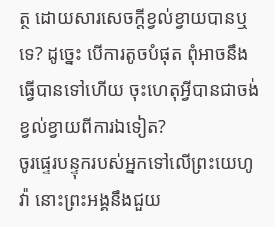ត្ថ ដោយសារសេចក្តីខ្វល់ខ្វាយបានឬទេ? ដូច្នេះ បើការតូចបំផុត ពុំអាចនឹងធ្វើបានទៅហើយ ចុះហេតុអ្វីបានជាចង់ខ្វល់ខ្វាយពីការឯទៀត?
ចូរផ្ទេរបន្ទុករបស់អ្នកទៅលើព្រះយេហូវ៉ា នោះព្រះអង្គនឹងជួយ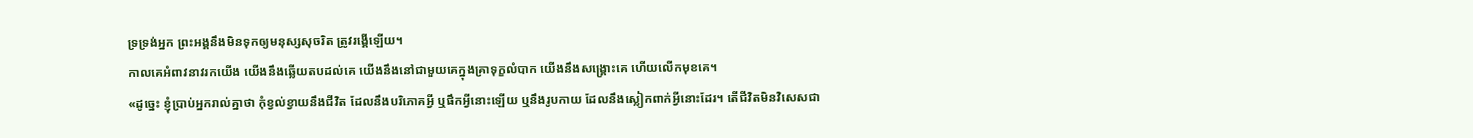ទ្រទ្រង់អ្នក ព្រះអង្គនឹងមិនទុកឲ្យមនុស្សសុចរិត ត្រូវរង្គើឡើយ។
កាលគេអំពាវនាវរកយើង យើងនឹងឆ្លើយតបដល់គេ យើងនឹងនៅជាមួយគេក្នុងគ្រាទុក្ខលំបាក យើងនឹងសង្គ្រោះគេ ហើយលើកមុខគេ។
«ដូច្នេះ ខ្ញុំប្រាប់អ្នករាល់គ្នាថា កុំខ្វល់ខ្វាយនឹងជីវិត ដែលនឹងបរិភោគអ្វី ឬផឹកអ្វីនោះឡើយ ឬនឹងរូបកាយ ដែលនឹងស្លៀកពាក់អ្វីនោះដែរ។ តើជីវិតមិនវិសេសជា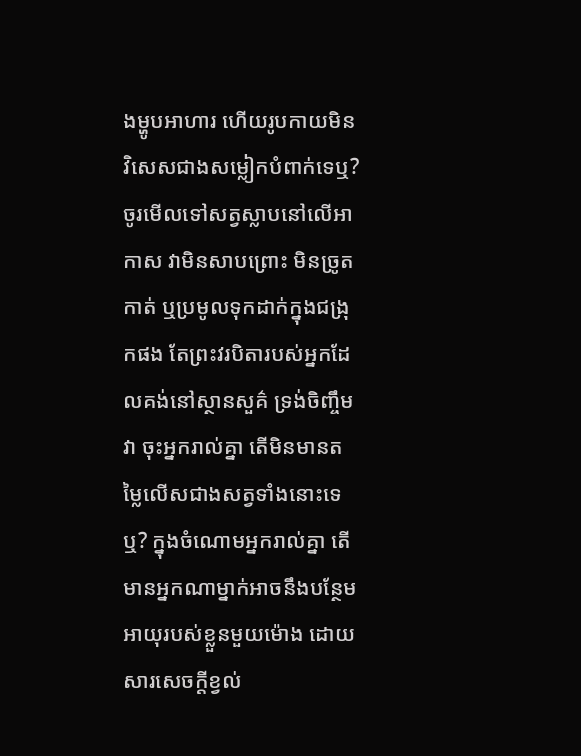ងម្ហូបអាហារ ហើយរូបកាយមិនវិសេសជាងសម្លៀកបំពាក់ទេឬ? ចូរមើលទៅសត្វស្លាបនៅលើអាកាស វាមិនសាបព្រោះ មិនច្រូតកាត់ ឬប្រមូលទុកដាក់ក្នុងជង្រុកផង តែព្រះវរបិតារបស់អ្នកដែលគង់នៅស្ថានសួគ៌ ទ្រង់ចិញ្ចឹមវា ចុះអ្នករាល់គ្នា តើមិនមានតម្លៃលើសជាងសត្វទាំងនោះទេឬ? ក្នុងចំណោមអ្នករាល់គ្នា តើមានអ្នកណាម្នាក់អាចនឹងបន្ថែមអាយុរបស់ខ្លួនមួយម៉ោង ដោយសារសេចក្តីខ្វល់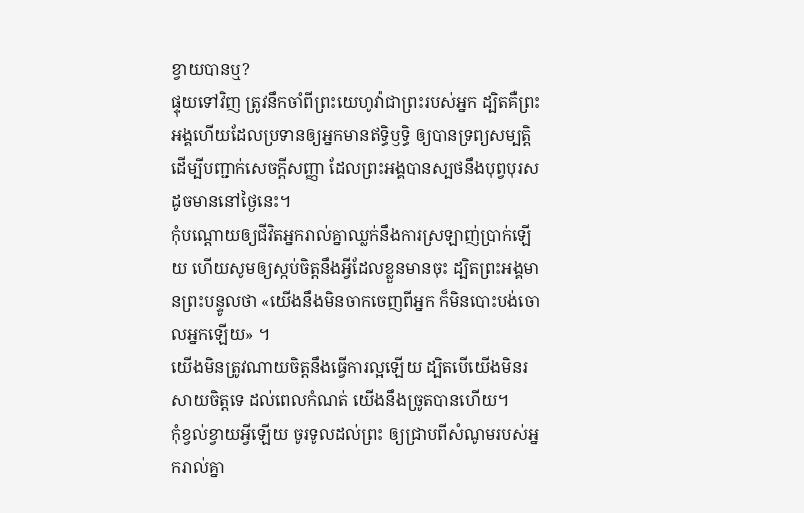ខ្វាយបានឬ?
ផ្ទុយទៅវិញ ត្រូវនឹកចាំពីព្រះយេហូវ៉ាជាព្រះរបស់អ្នក ដ្បិតគឺព្រះអង្គហើយដែលប្រទានឲ្យអ្នកមានឥទ្ធិឫទ្ធិ ឲ្យបានទ្រព្យសម្បត្តិ ដើម្បីបញ្ជាក់សេចក្ដីសញ្ញា ដែលព្រះអង្គបានស្បថនឹងបុព្វបុរស ដូចមាននៅថ្ងៃនេះ។
កុំបណ្ដោយឲ្យជីវិតអ្នករាល់គ្នាឈ្លក់នឹងការស្រឡាញ់ប្រាក់ឡើយ ហើយសូមឲ្យស្កប់ចិត្តនឹងអ្វីដែលខ្លួនមានចុះ ដ្បិតព្រះអង្គមានព្រះបន្ទូលថា «យើងនឹងមិនចាកចេញពីអ្នក ក៏មិនបោះបង់ចោលអ្នកឡើយ» ។
យើងមិនត្រូវណាយចិត្តនឹងធ្វើការល្អឡើយ ដ្បិតបើយើងមិនរសាយចិត្តទេ ដល់ពេលកំណត់ យើងនឹងច្រូតបានហើយ។
កុំខ្វល់ខ្វាយអ្វីឡើយ ចូរទូលដល់ព្រះ ឲ្យជ្រាបពីសំណូមរបស់អ្នករាល់គ្នា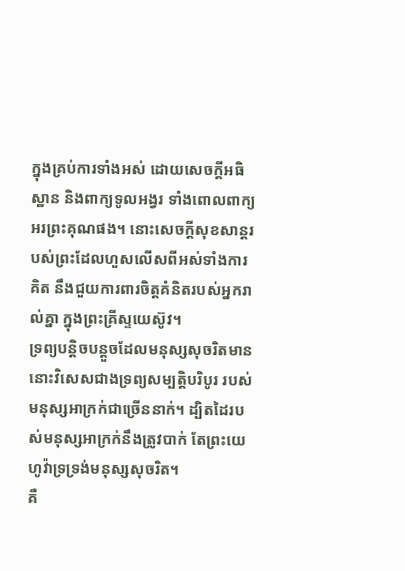ក្នុងគ្រប់ការទាំងអស់ ដោយសេចក្ដីអធិស្ឋាន និងពាក្យទូលអង្វរ ទាំងពោលពាក្យអរព្រះគុណផង។ នោះសេចក្ដីសុខសាន្តរបស់ព្រះដែលហួសលើសពីអស់ទាំងការគិត នឹងជួយការពារចិត្តគំនិតរបស់អ្នករាល់គ្នា ក្នុងព្រះគ្រីស្ទយេស៊ូវ។
ទ្រព្យបន្តិចបន្តួចដែលមនុស្សសុចរិតមាន នោះវិសេសជាងទ្រព្យសម្បត្តិបរិបូរ របស់មនុស្សអាក្រក់ជាច្រើននាក់។ ដ្បិតដៃរបស់មនុស្សអាក្រក់នឹងត្រូវបាក់ តែព្រះយេហូវ៉ាទ្រទ្រង់មនុស្សសុចរិត។
គឺ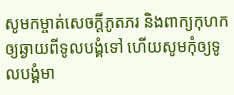សូមកម្ចាត់សេចក្ដីភូតភរ និងពាក្យកុហកឲ្យឆ្ងាយពីទូលបង្គំទៅ ហើយសូមកុំឲ្យទូលបង្គំមា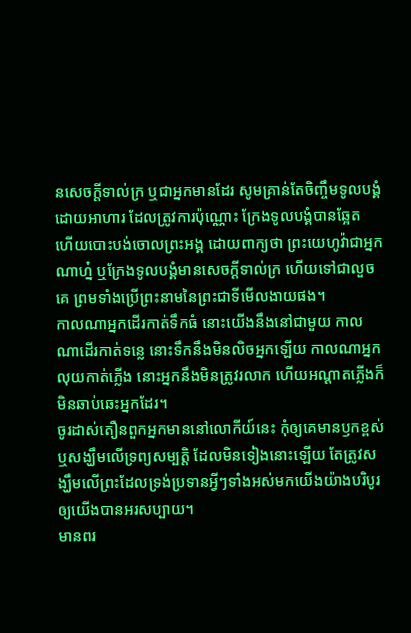នសេចក្ដីទាល់ក្រ ឬជាអ្នកមានដែរ សូមគ្រាន់តែចិញ្ចឹមទូលបង្គំដោយអាហារ ដែលត្រូវការប៉ុណ្ណោះ ក្រែងទូលបង្គំបានឆ្អែត ហើយបោះបង់ចោលព្រះអង្គ ដោយពាក្យថា ព្រះយេហូវ៉ាជាអ្នកណាហ្ន៎ ឬក្រែងទូលបង្គំមានសេចក្ដីទាល់ក្រ ហើយទៅជាលួចគេ ព្រមទាំងប្រើព្រះនាមនៃព្រះជាទីមើលងាយផង។
កាលណាអ្នកដើរកាត់ទឹកធំ នោះយើងនឹងនៅជាមួយ កាលណាដើរកាត់ទន្លេ នោះទឹកនឹងមិនលិចអ្នកឡើយ កាលណាអ្នកលុយកាត់ភ្លើង នោះអ្នកនឹងមិនត្រូវរលាក ហើយអណ្ដាតភ្លើងក៏មិនឆាប់ឆេះអ្នកដែរ។
ចូរដាស់តឿនពួកអ្នកមាននៅលោកីយ៍នេះ កុំឲ្យគេមានឫកខ្ពស់ ឬសង្ឃឹមលើទ្រព្យសម្បត្តិ ដែលមិនទៀងនោះឡើយ តែត្រូវសង្ឃឹមលើព្រះដែលទ្រង់ប្រទានអ្វីៗទាំងអស់មកយើងយ៉ាងបរិបូរ ឲ្យយើងបានអរសប្បាយ។
មានពរ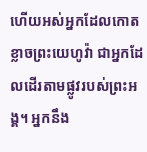ហើយអស់អ្នកដែលកោតខ្លាចព្រះយេហូវ៉ា ជាអ្នកដែលដើរតាមផ្លូវរបស់ព្រះអង្គ។ អ្នកនឹង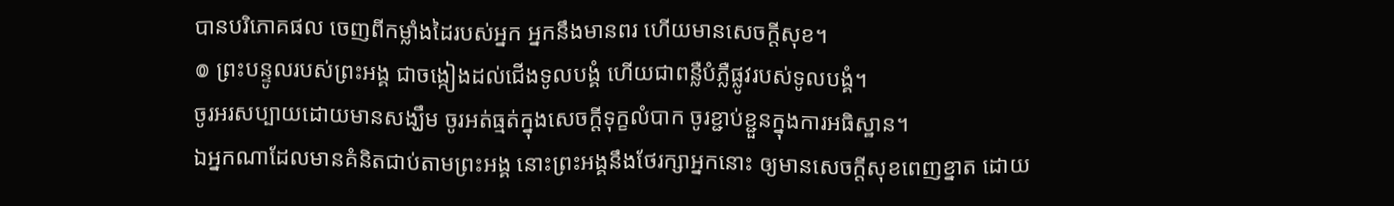បានបរិភោគផល ចេញពីកម្លាំងដៃរបស់អ្នក អ្នកនឹងមានពរ ហើយមានសេចក្ដីសុខ។
៙ ព្រះបន្ទូលរបស់ព្រះអង្គ ជាចង្កៀងដល់ជើងទូលបង្គំ ហើយជាពន្លឺបំភ្លឺផ្លូវរបស់ទូលបង្គំ។
ចូរអរសប្បាយដោយមានសង្ឃឹម ចូរអត់ធ្មត់ក្នុងសេចក្តីទុក្ខលំបាក ចូរខ្ជាប់ខ្ជួនក្នុងការអធិស្ឋាន។
ឯអ្នកណាដែលមានគំនិតជាប់តាមព្រះអង្គ នោះព្រះអង្គនឹងថែរក្សាអ្នកនោះ ឲ្យមានសេចក្ដីសុខពេញខ្នាត ដោយ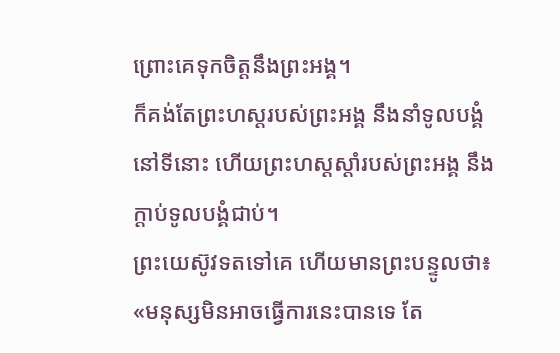ព្រោះគេទុកចិត្តនឹងព្រះអង្គ។
ក៏គង់តែព្រះហស្តរបស់ព្រះអង្គ នឹងនាំទូលបង្គំនៅទីនោះ ហើយព្រះហស្តស្តាំរបស់ព្រះអង្គ នឹងក្តាប់ទូលបង្គំជាប់។
ព្រះយេស៊ូវទតទៅគេ ហើយមានព្រះបន្ទូលថា៖ «មនុស្សមិនអាចធ្វើការនេះបានទេ តែ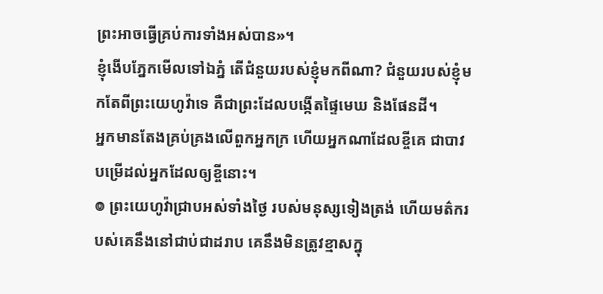ព្រះអាចធ្វើគ្រប់ការទាំងអស់បាន»។
ខ្ញុំងើបភ្នែកមើលទៅឯភ្នំ តើជំនួយរបស់ខ្ញុំមកពីណា? ជំនួយរបស់ខ្ញុំមកតែពីព្រះយេហូវ៉ាទេ គឺជាព្រះដែលបង្កើតផ្ទៃមេឃ និងផែនដី។
អ្នកមានតែងគ្រប់គ្រងលើពួកអ្នកក្រ ហើយអ្នកណាដែលខ្ចីគេ ជាបាវបម្រើដល់អ្នកដែលឲ្យខ្ចីនោះ។
៙ ព្រះយេហូវ៉ាជ្រាបអស់ទាំងថ្ងៃ របស់មនុស្សទៀងត្រង់ ហើយមត៌ករបស់គេនឹងនៅជាប់ជាដរាប គេនឹងមិនត្រូវខ្មាសក្នុ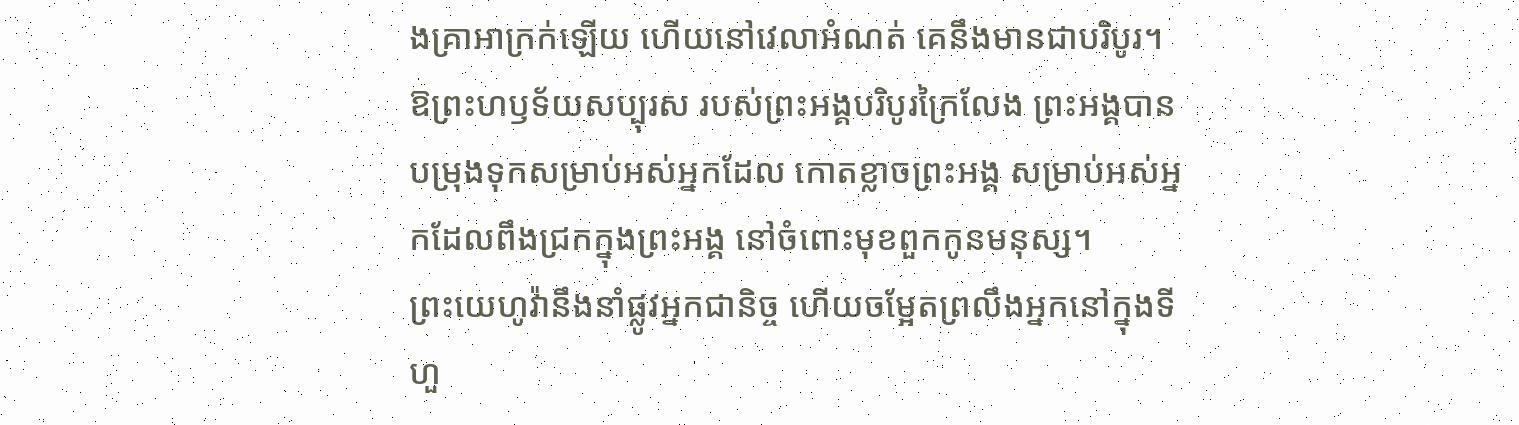ងគ្រាអាក្រក់ឡើយ ហើយនៅវេលាអំណត់ គេនឹងមានជាបរិបូរ។
ឱព្រះហឫទ័យសប្បុរស របស់ព្រះអង្គបរិបូរក្រៃលែង ព្រះអង្គបានបម្រុងទុកសម្រាប់អស់អ្នកដែល កោតខ្លាចព្រះអង្គ សម្រាប់អស់អ្នកដែលពឹងជ្រកក្នុងព្រះអង្គ នៅចំពោះមុខពួកកូនមនុស្ស។
ព្រះយេហូវ៉ានឹងនាំផ្លូវអ្នកជានិច្ច ហើយចម្អែតព្រលឹងអ្នកនៅក្នុងទីហួ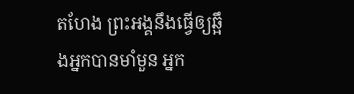តហែង ព្រះអង្គនឹងធ្វើឲ្យឆ្អឹងអ្នកបានមាំមួន អ្នក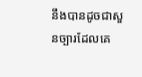នឹងបានដូចជាសួនច្បារដែលគេ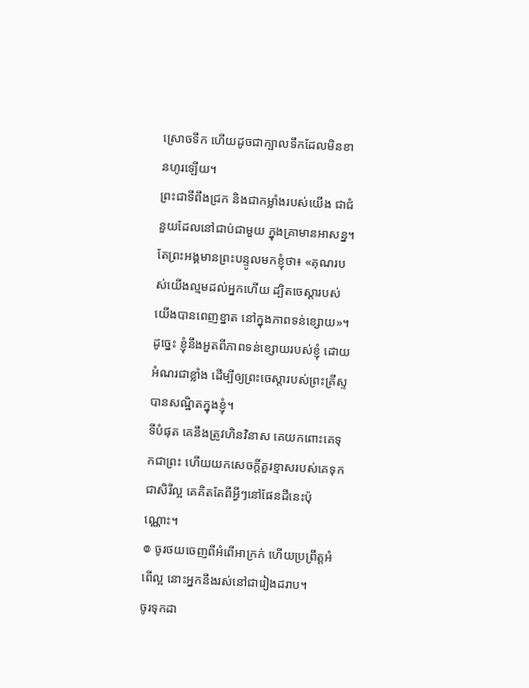ស្រោចទឹក ហើយដូចជាក្បាលទឹកដែលមិនខានហូរឡើយ។
ព្រះជាទីពឹងជ្រក និងជាកម្លាំងរបស់យើង ជាជំនួយដែលនៅជាប់ជាមួយ ក្នុងគ្រាមានអាសន្ន។
តែព្រះអង្គមានព្រះបន្ទូលមកខ្ញុំថា៖ «គុណរបស់យើងល្មមដល់អ្នកហើយ ដ្បិតចេស្ដារបស់យើងបានពេញខ្នាត នៅក្នុងភាពទន់ខ្សោយ»។ ដូច្នេះ ខ្ញុំនឹងអួតពីភាពទន់ខ្សោយរបស់ខ្ញុំ ដោយអំណរជាខ្លាំង ដើម្បីឲ្យព្រះចេស្តារបស់ព្រះគ្រីស្ទបានសណ្ឋិតក្នុងខ្ញុំ។
ទីបំផុត គេនឹងត្រូវហិនវិនាស គេយកពោះគេទុកជាព្រះ ហើយយកសេចក្ដីគួរខ្មាសរបស់គេទុកជាសិរីល្អ គេគិតតែពីអ្វីៗនៅផែនដីនេះប៉ុណ្ណោះ។
៙ ចូរថយចេញពីអំពើអាក្រក់ ហើយប្រព្រឹត្តអំពើល្អ នោះអ្នកនឹងរស់នៅជារៀងដរាប។
ចូរទុកដា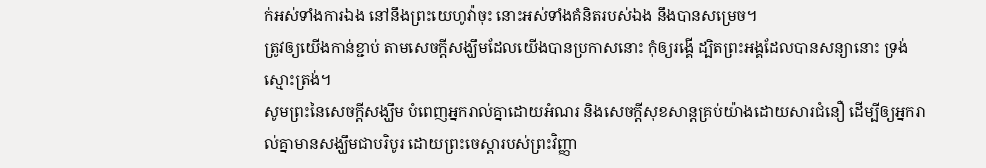ក់អស់ទាំងការឯង នៅនឹងព្រះយេហូវ៉ាចុះ នោះអស់ទាំងគំនិតរបស់ឯង នឹងបានសម្រេច។
ត្រូវឲ្យយើងកាន់ខ្ជាប់ តាមសេចក្តីសង្ឃឹមដែលយើងបានប្រកាសនោះ កុំឲ្យរង្គើ ដ្បិតព្រះអង្គដែលបានសន្យានោះ ទ្រង់ស្មោះត្រង់។
សូមព្រះនៃសេចក្តីសង្ឃឹម បំពេញអ្នករាល់គ្នាដោយអំណរ និងសេចក្តីសុខសាន្តគ្រប់យ៉ាងដោយសារជំនឿ ដើម្បីឲ្យអ្នករាល់គ្នាមានសង្ឃឹមជាបរិបូរ ដោយព្រះចេស្តារបស់ព្រះវិញ្ញា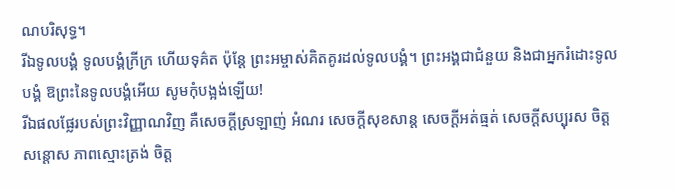ណបរិសុទ្ធ។
រីឯទូលបង្គំ ទូលបង្គំក្រីក្រ ហើយទុគ៌ត ប៉ុន្តែ ព្រះអម្ចាស់គិតគូរដល់ទូលបង្គំ។ ព្រះអង្គជាជំនួយ និងជាអ្នករំដោះទូលបង្គំ ឱព្រះនៃទូលបង្គំអើយ សូមកុំបង្អង់ឡើយ!
រីឯផលផ្លែរបស់ព្រះវិញ្ញាណវិញ គឺសេចក្ដីស្រឡាញ់ អំណរ សេចក្ដីសុខសាន្ត សេចក្ដីអត់ធ្មត់ សេចក្ដីសប្បុរស ចិត្តសន្ដោស ភាពស្មោះត្រង់ ចិត្ត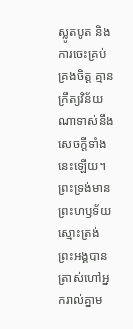ស្លូតបូត និងការចេះគ្រប់គ្រងចិត្ត គ្មានក្រឹត្យវិន័យណាទាស់នឹងសេចក្ដីទាំងនេះឡើយ។
ព្រះទ្រង់មានព្រះហឫទ័យស្មោះត្រង់ ព្រះអង្គបានត្រាស់ហៅអ្នករាល់គ្នាម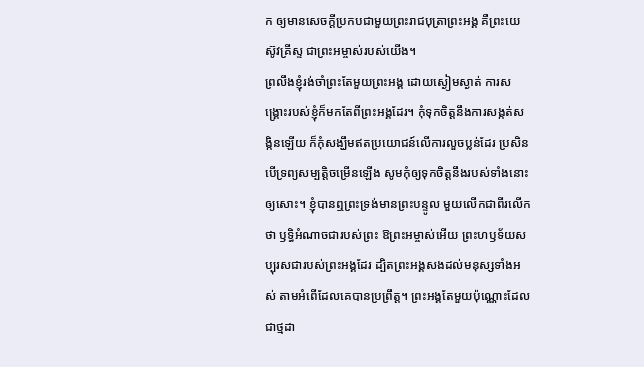ក ឲ្យមានសេចក្ដីប្រកបជាមួយព្រះរាជបុត្រាព្រះអង្គ គឺព្រះយេស៊ូវគ្រីស្ទ ជាព្រះអម្ចាស់របស់យើង។
ព្រលឹងខ្ញុំរង់ចាំព្រះតែមួយព្រះអង្គ ដោយស្ងៀមស្ងាត់ ការសង្គ្រោះរបស់ខ្ញុំក៏មកតែពីព្រះអង្គដែរ។ កុំទុកចិត្តនឹងការសង្កត់សង្កិនឡើយ ក៏កុំសង្ឃឹមឥតប្រយោជន៍លើការលួចប្លន់ដែរ ប្រសិនបើទ្រព្យសម្បត្តិចម្រើនឡើង សូមកុំឲ្យទុកចិត្តនឹងរបស់ទាំងនោះឲ្យសោះ។ ខ្ញុំបានឮព្រះទ្រង់មានព្រះបន្ទូល មួយលើកជាពីរលើកថា ឫទ្ធិអំណាចជារបស់ព្រះ ឱព្រះអម្ចាស់អើយ ព្រះហឫទ័យសប្បុរសជារបស់ព្រះអង្គដែរ ដ្បិតព្រះអង្គសងដល់មនុស្សទាំងអស់ តាមអំពើដែលគេបានប្រព្រឹត្ត។ ព្រះអង្គតែមួយប៉ុណ្ណោះដែលជាថ្មដា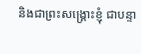និងជាព្រះសង្គ្រោះខ្ញុំ ជាបន្ទា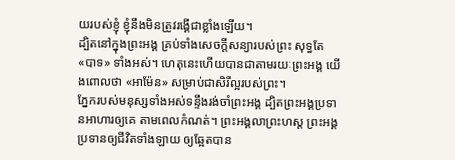យរបស់ខ្ញុំ ខ្ញុំនឹងមិនត្រូវរង្គើជាខ្លាំងឡើយ។
ដ្បិតនៅក្នុងព្រះអង្គ គ្រប់ទាំងសេចក្តីសន្យារបស់ព្រះ សុទ្ធតែ «បាទ» ទាំងអស់។ ហេតុនេះហើយបានជាតាមរយៈព្រះអង្គ យើងពោលថា «អាម៉ែន» សម្រាប់ជាសិរីល្អរបស់ព្រះ។
ភ្នែករបស់មនុស្សទាំងអស់ទន្ទឹងរង់ចាំព្រះអង្គ ដ្បិតព្រះអង្គប្រទានអាហារឲ្យគេ តាមពេលកំណត់។ ព្រះអង្គលាព្រះហស្ត ព្រះអង្គប្រទានឲ្យជីវិតទាំងឡាយ ឲ្យឆ្អែតបាន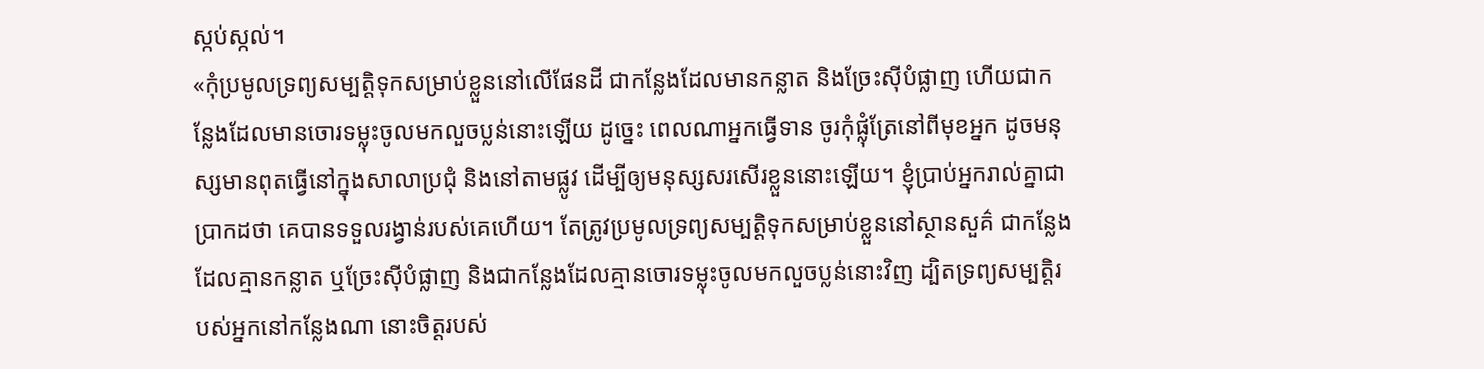ស្កប់ស្កល់។
«កុំប្រមូលទ្រព្យសម្បត្តិទុកសម្រាប់ខ្លួននៅលើផែនដី ជាកន្លែងដែលមានកន្លាត និងច្រែះស៊ីបំផ្លាញ ហើយជាកន្លែងដែលមានចោរទម្លុះចូលមកលួចប្លន់នោះឡើយ ដូច្នេះ ពេលណាអ្នកធ្វើទាន ចូរកុំផ្លុំត្រែនៅពីមុខអ្នក ដូចមនុស្សមានពុតធ្វើនៅក្នុងសាលាប្រជុំ និងនៅតាមផ្លូវ ដើម្បីឲ្យមនុស្សសរសើរខ្លួននោះឡើយ។ ខ្ញុំប្រាប់អ្នករាល់គ្នាជាប្រាកដថា គេបានទទួលរង្វាន់របស់គេហើយ។ តែត្រូវប្រមូលទ្រព្យសម្បត្តិទុកសម្រាប់ខ្លួននៅស្ថានសួគ៌ ជាកន្លែងដែលគ្មានកន្លាត ឬច្រែះស៊ីបំផ្លាញ និងជាកន្លែងដែលគ្មានចោរទម្លុះចូលមកលួចប្លន់នោះវិញ ដ្បិតទ្រព្យសម្បត្តិរបស់អ្នកនៅកន្លែងណា នោះចិត្តរបស់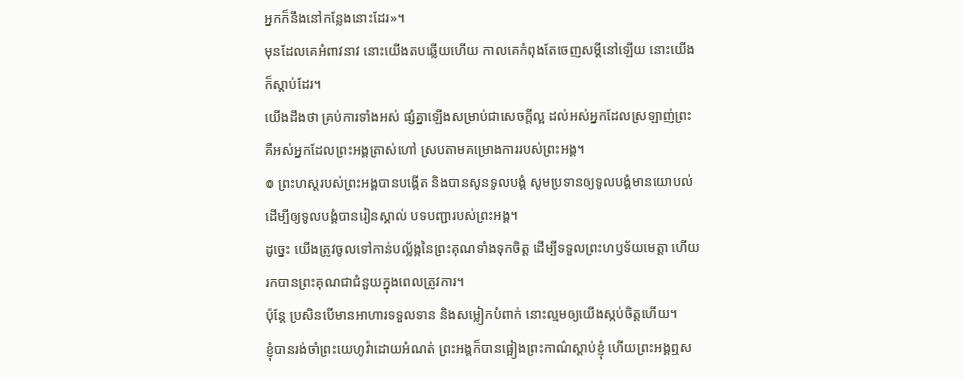អ្នកក៏នឹងនៅកន្លែងនោះដែរ»។
មុនដែលគេអំពាវនាវ នោះយើងតបឆ្លើយហើយ កាលគេកំពុងតែចេញសម្ដីនៅឡើយ នោះយើងក៏ស្តាប់ដែរ។
យើងដឹងថា គ្រប់ការទាំងអស់ ផ្សំគ្នាឡើងសម្រាប់ជាសេចក្តីល្អ ដល់អស់អ្នកដែលស្រឡាញ់ព្រះ គឺអស់អ្នកដែលព្រះអង្គត្រាស់ហៅ ស្របតាមគម្រោងការរបស់ព្រះអង្គ។
៙ ព្រះហស្តរបស់ព្រះអង្គបានបង្កើត និងបានសូនទូលបង្គំ សូមប្រទានឲ្យទូលបង្គំមានយោបល់ ដើម្បីឲ្យទូលបង្គំបានរៀនស្គាល់ បទបញ្ជារបស់ព្រះអង្គ។
ដូច្នេះ យើងត្រូវចូលទៅកាន់បល្ល័ង្កនៃព្រះគុណទាំងទុកចិត្ត ដើម្បីទទួលព្រះហឫទ័យមេត្តា ហើយរកបានព្រះគុណជាជំនួយក្នុងពេលត្រូវការ។
ប៉ុន្ដែ ប្រសិនបើមានអាហារទទួលទាន និងសម្លៀកបំពាក់ នោះល្មមឲ្យយើងស្កប់ចិត្តហើយ។
ខ្ញុំបានរង់ចាំព្រះយេហូវ៉ាដោយអំណត់ ព្រះអង្គក៏បានផ្អៀងព្រះកាណ៌ស្តាប់ខ្ញុំ ហើយព្រះអង្គឮស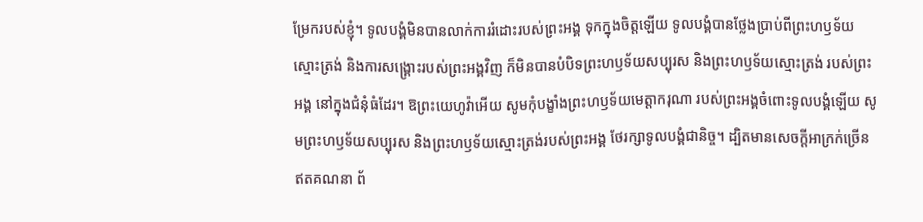ម្រែករបស់ខ្ញុំ។ ទូលបង្គំមិនបានលាក់ការរំដោះរបស់ព្រះអង្គ ទុកក្នុងចិត្តឡើយ ទូលបង្គំបានថ្លែងប្រាប់ពីព្រះហឫទ័យស្មោះត្រង់ និងការសង្គ្រោះរបស់ព្រះអង្គវិញ ក៏មិនបានបំបិទព្រះហឫទ័យសប្បុរស និងព្រះហឫទ័យស្មោះត្រង់ របស់ព្រះអង្គ នៅក្នុងជំនុំធំដែរ។ ឱព្រះយេហូវ៉ាអើយ សូមកុំបង្ខាំងព្រះហឫទ័យមេត្តាករុណា របស់ព្រះអង្គចំពោះទូលបង្គំឡើយ សូមព្រះហឫទ័យសប្បុរស និងព្រះហឫទ័យស្មោះត្រង់របស់ព្រះអង្គ ថែរក្សាទូលបង្គំជានិច្ច។ ដ្បិតមានសេចក្ដីអាក្រក់ច្រើនឥតគណនា ព័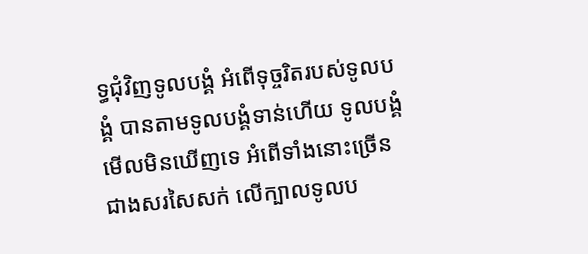ទ្ធជុំវិញទូលបង្គំ អំពើទុច្ចរិតរបស់ទូលបង្គំ បានតាមទូលបង្គំទាន់ហើយ ទូលបង្គំមើលមិនឃើញទេ អំពើទាំងនោះច្រើនជាងសរសៃសក់ លើក្បាលទូលប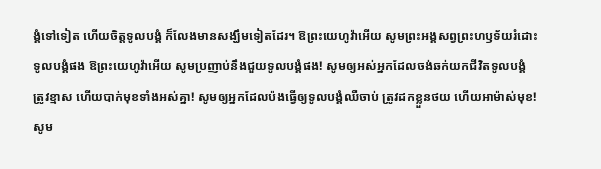ង្គំទៅទៀត ហើយចិត្តទូលបង្គំ ក៏លែងមានសង្ឃឹមទៀតដែរ។ ឱព្រះយេហូវ៉ាអើយ សូមព្រះអង្គសព្វព្រះហឫទ័យរំដោះទូលបង្គំផង ឱព្រះយេហូវ៉ាអើយ សូមប្រញាប់នឹងជួយទូលបង្គំផង! សូមឲ្យអស់អ្នកដែលចង់ឆក់យកជីវិតទូលបង្គំ ត្រូវខ្មាស ហើយបាក់មុខទាំងអស់គ្នា! សូមឲ្យអ្នកដែលប៉ងធ្វើឲ្យទូលបង្គំឈឺចាប់ ត្រូវដកខ្លួនថយ ហើយអាម៉ាស់មុខ! សូម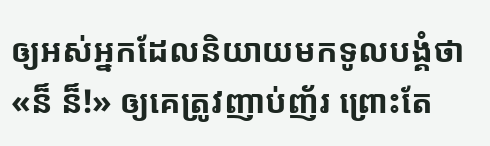ឲ្យអស់អ្នកដែលនិយាយមកទូលបង្គំថា «ន៏ ន៏!» ឲ្យគេត្រូវញាប់ញ័រ ព្រោះតែ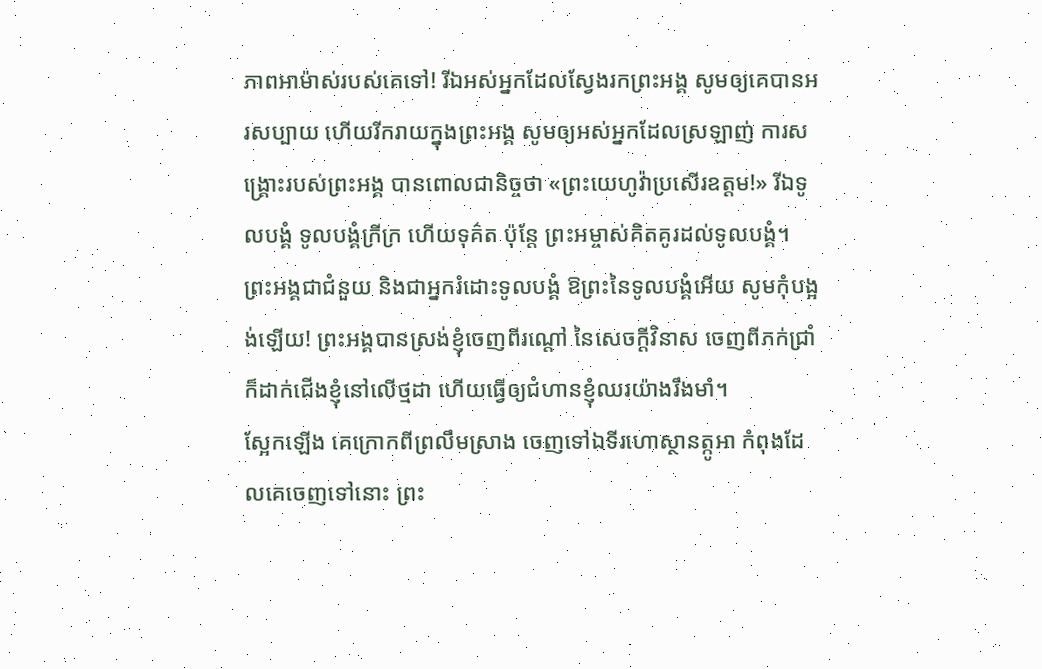ភាពអាម៉ាស់របស់គេទៅ! រីឯអស់អ្នកដែលស្វែងរកព្រះអង្គ សូមឲ្យគេបានអរសប្បាយ ហើយរីករាយក្នុងព្រះអង្គ សូមឲ្យអស់អ្នកដែលស្រឡាញ់ ការសង្គ្រោះរបស់ព្រះអង្គ បានពោលជានិច្ចថា «ព្រះយេហូវ៉ាប្រសើរឧត្តម!» រីឯទូលបង្គំ ទូលបង្គំក្រីក្រ ហើយទុគ៌ត ប៉ុន្តែ ព្រះអម្ចាស់គិតគូរដល់ទូលបង្គំ។ ព្រះអង្គជាជំនួយ និងជាអ្នករំដោះទូលបង្គំ ឱព្រះនៃទូលបង្គំអើយ សូមកុំបង្អង់ឡើយ! ព្រះអង្គបានស្រង់ខ្ញុំចេញពីរណ្ដៅ នៃសេចក្ដីវិនាស ចេញពីភក់ជ្រាំ ក៏ដាក់ជើងខ្ញុំនៅលើថ្មដា ហើយធ្វើឲ្យជំហានខ្ញុំឈរយ៉ាងរឹងមាំ។
ស្អែកឡើង គេក្រោកពីព្រលឹមស្រាង ចេញទៅឯទីរហោស្ថានត្កូអា កំពុងដែលគេចេញទៅនោះ ព្រះ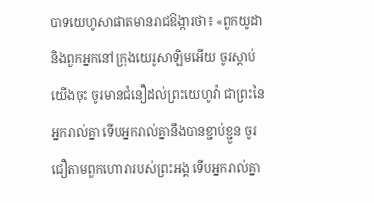បាទយេហូសាផាតមានរាជឱង្ការថា៖ «ពួកយូដា និងពួកអ្នកនៅក្រុងយេរូសាឡិមអើយ ចូរស្តាប់យើងចុះ ចូរមានជំនឿដល់ព្រះយេហូវ៉ា ជាព្រះនៃអ្នករាល់គ្នា ទើបអ្នករាល់គ្នានឹងបានខ្ជាប់ខ្ជួន ចូរជឿតាមពួកហោរារបស់ព្រះអង្គ ទើបអ្នករាល់គ្នា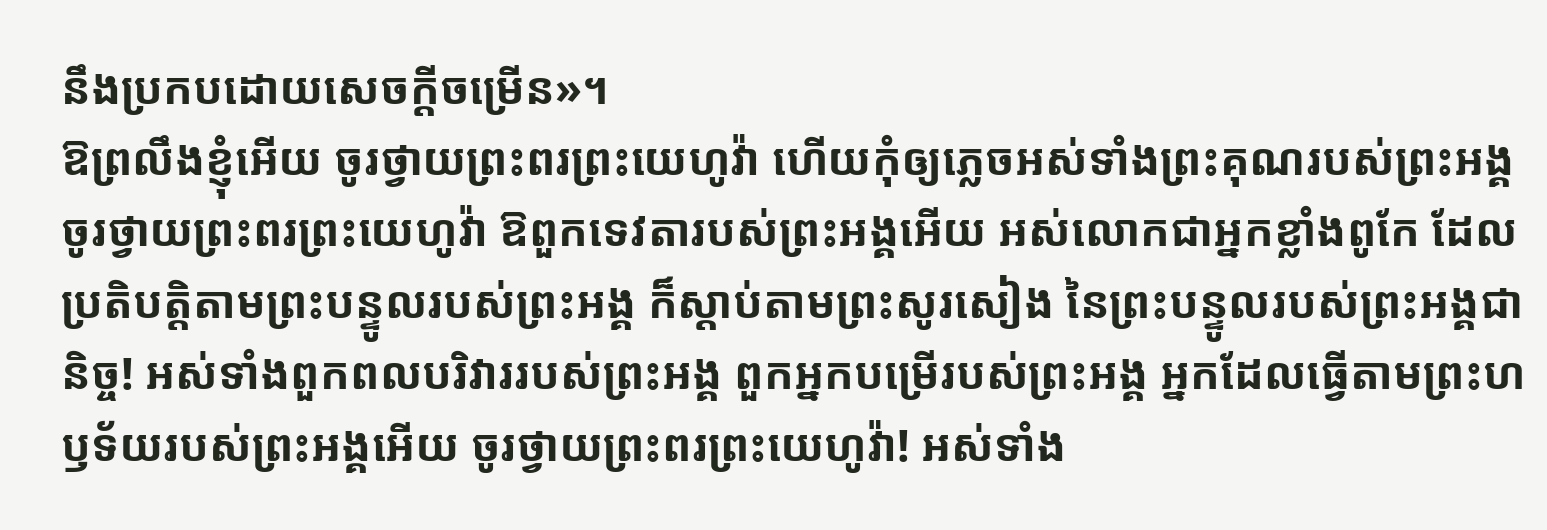នឹងប្រកបដោយសេចក្ដីចម្រើន»។
ឱព្រលឹងខ្ញុំអើយ ចូរថ្វាយព្រះពរព្រះយេហូវ៉ា ហើយកុំឲ្យភ្លេចអស់ទាំងព្រះគុណរបស់ព្រះអង្គ ចូរថ្វាយព្រះពរព្រះយេហូវ៉ា ឱពួកទេវតារបស់ព្រះអង្គអើយ អស់លោកជាអ្នកខ្លាំងពូកែ ដែលប្រតិបត្តិតាមព្រះបន្ទូលរបស់ព្រះអង្គ ក៏ស្តាប់តាមព្រះសូរសៀង នៃព្រះបន្ទូលរបស់ព្រះអង្គជានិច្ច! អស់ទាំងពួកពលបរិវាររបស់ព្រះអង្គ ពួកអ្នកបម្រើរបស់ព្រះអង្គ អ្នកដែលធ្វើតាមព្រះហឫទ័យរបស់ព្រះអង្គអើយ ចូរថ្វាយព្រះពរព្រះយេហូវ៉ា! អស់ទាំង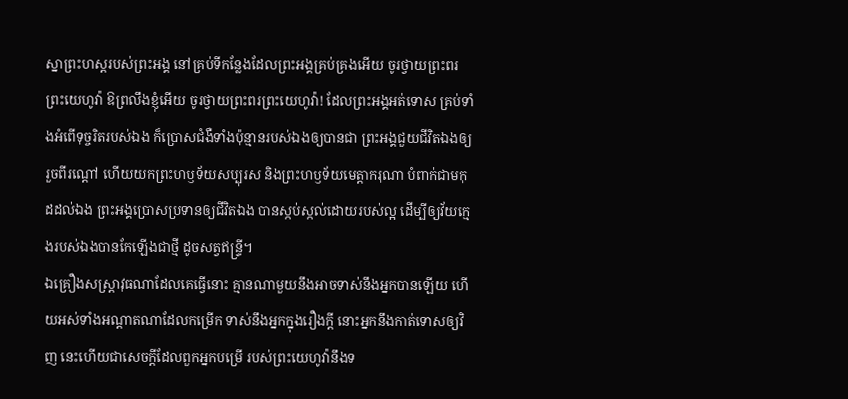ស្នាព្រះហស្តរបស់ព្រះអង្គ នៅគ្រប់ទីកន្លែងដែលព្រះអង្គគ្រប់គ្រងអើយ ចូរថ្វាយព្រះពរព្រះយេហូវ៉ា ឱព្រលឹងខ្ញុំអើយ ចូរថ្វាយព្រះពរព្រះយេហូវ៉ា! ដែលព្រះអង្គអត់ទោស គ្រប់ទាំងអំពើទុច្ចរិតរបស់ឯង ក៏ប្រោសជំងឺទាំងប៉ុន្មានរបស់ឯងឲ្យបានជា ព្រះអង្គជួយជីវិតឯងឲ្យរួចពីរណ្តៅ ហើយយកព្រះហឫទ័យសប្បុរស និងព្រះហឫទ័យមេត្តាករុណា បំពាក់ជាមកុដដល់ឯង ព្រះអង្គប្រោសប្រទានឲ្យជីវិតឯង បានស្កប់ស្កល់ដោយរបស់ល្អ ដើម្បីឲ្យវ័យក្មេងរបស់ឯងបានកែឡើងជាថ្មី ដូចសត្វឥន្ទ្រី។
ឯគ្រឿងសស្ត្រាវុធណាដែលគេធ្វើនោះ គ្មានណាមួយនឹងអាចទាស់នឹងអ្នកបានឡើយ ហើយអស់ទាំងអណ្ដាតណាដែលកម្រើក ទាស់នឹងអ្នកក្នុងរឿងក្តី នោះអ្នកនឹងកាត់ទោសឲ្យវិញ នេះហើយជាសេចក្ដីដែលពួកអ្នកបម្រើ របស់ព្រះយេហូវ៉ានឹងទ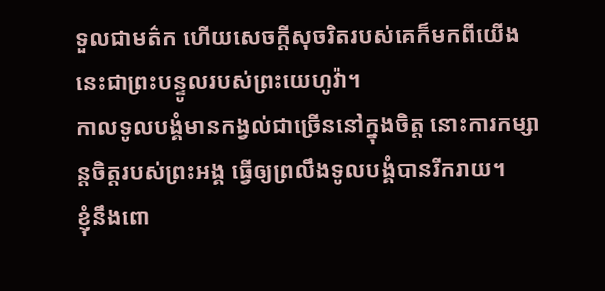ទួលជាមត៌ក ហើយសេចក្ដីសុចរិតរបស់គេក៏មកពីយើង នេះជាព្រះបន្ទូលរបស់ព្រះយេហូវ៉ា។
កាលទូលបង្គំមានកង្វល់ជាច្រើននៅក្នុងចិត្ត នោះការកម្សាន្តចិត្តរបស់ព្រះអង្គ ធ្វើឲ្យព្រលឹងទូលបង្គំបានរីករាយ។
ខ្ញុំនឹងពោ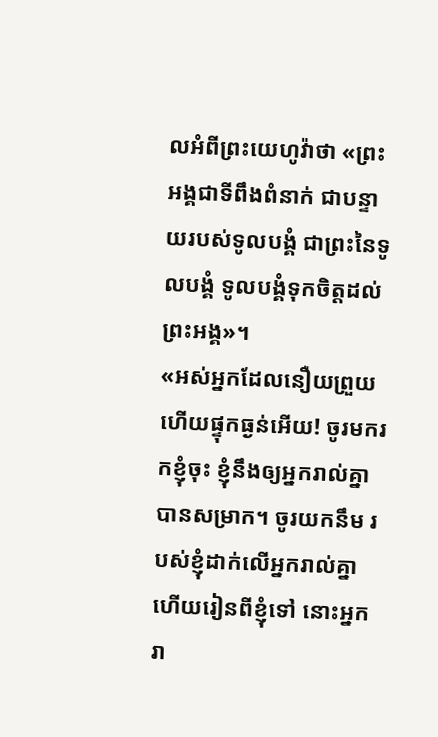លអំពីព្រះយេហូវ៉ាថា «ព្រះអង្គជាទីពឹងពំនាក់ ជាបន្ទាយរបស់ទូលបង្គំ ជាព្រះនៃទូលបង្គំ ទូលបង្គំទុកចិត្តដល់ព្រះអង្គ»។
«អស់អ្នកដែលនឿយព្រួយ ហើយផ្ទុកធ្ងន់អើយ! ចូរមករកខ្ញុំចុះ ខ្ញុំនឹងឲ្យអ្នករាល់គ្នាបានសម្រាក។ ចូរយកនឹម របស់ខ្ញុំដាក់លើអ្នករាល់គ្នា ហើយរៀនពីខ្ញុំទៅ នោះអ្នករា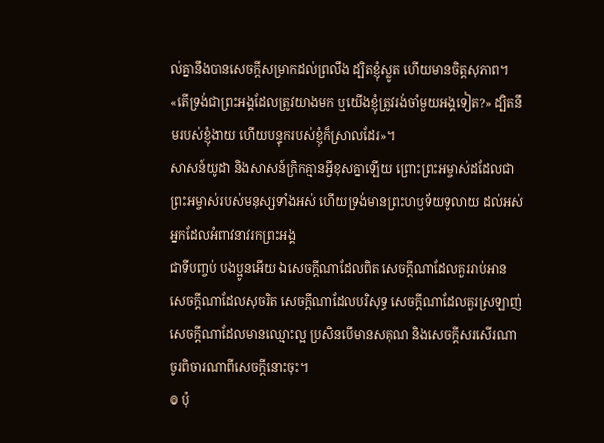ល់គ្នានឹងបានសេចក្តីសម្រាកដល់ព្រលឹង ដ្បិតខ្ញុំស្លូត ហើយមានចិត្តសុភាព។ «តើទ្រង់ជាព្រះអង្គដែលត្រូវយាងមក ឬយើងខ្ញុំត្រូវរង់ចាំមួយអង្គទៀត?» ដ្បិតនឹមរបស់ខ្ញុំងាយ ហើយបន្ទុករបស់ខ្ញុំក៏ស្រាលដែរ»។
សាសន៍យូដា និងសាសន៍ក្រិកគ្មានអ្វីខុសគ្នាឡើយ ព្រោះព្រះអម្ចាស់ដដែលជាព្រះអម្ចាស់របស់មនុស្សទាំងអស់ ហើយទ្រង់មានព្រះហឫទ័យទូលាយ ដល់អស់អ្នកដែលអំពាវនាវរកព្រះអង្គ
ជាទីបញ្ចប់ បងប្អូនអើយ ឯសេចក្ដីណាដែលពិត សេចក្ដីណាដែលគួររាប់អាន សេចក្ដីណាដែលសុចរិត សេចក្ដីណាដែលបរិសុទ្ធ សេចក្ដីណាដែលគួរស្រឡាញ់ សេចក្ដីណាដែលមានឈ្មោះល្អ ប្រសិនបើមានសគុណ និងសេចក្ដីសរសើរណា ចូរពិចារណាពីសេចក្ដីនោះចុះ។
៙ ប៉ុ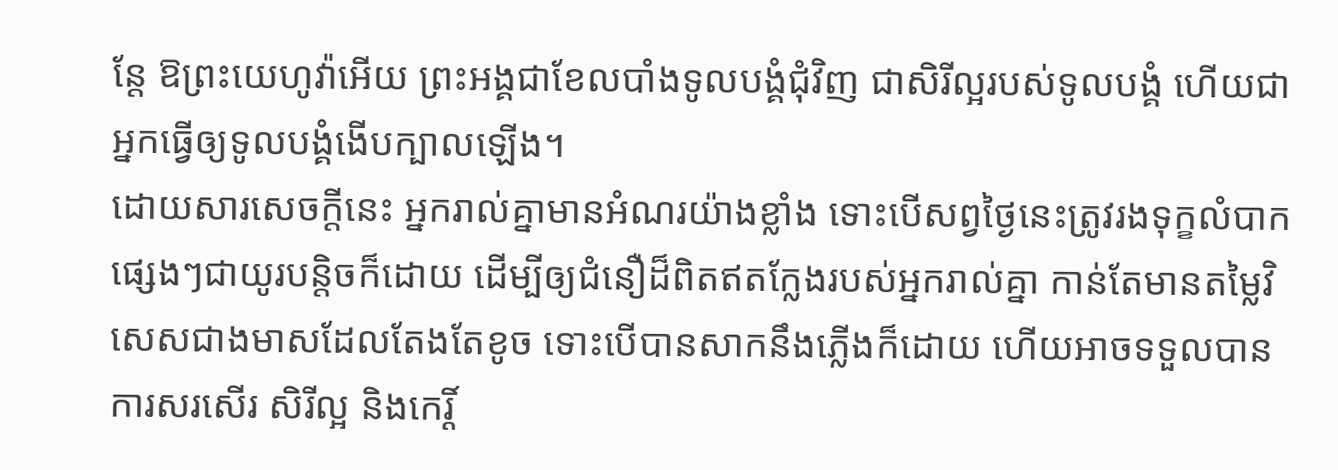ន្តែ ឱព្រះយេហូវ៉ាអើយ ព្រះអង្គជាខែលបាំងទូលបង្គំជុំវិញ ជាសិរីល្អរបស់ទូលបង្គំ ហើយជាអ្នកធ្វើឲ្យទូលបង្គំងើបក្បាលឡើង។
ដោយសារសេចក្តីនេះ អ្នករាល់គ្នាមានអំណរយ៉ាងខ្លាំង ទោះបើសព្វថៃ្ងនេះត្រូវរងទុក្ខលំបាកផ្សេងៗជាយូរបន្តិចក៏ដោយ ដើម្បីឲ្យជំនឿដ៏ពិតឥតក្លែងរបស់អ្នករាល់គ្នា កាន់តែមានតម្លៃវិសេសជាងមាសដែលតែងតែខូច ទោះបើបានសាកនឹងភ្លើងក៏ដោយ ហើយអាចទទួលបានការសរសើរ សិរីល្អ និងកេរ្តិ៍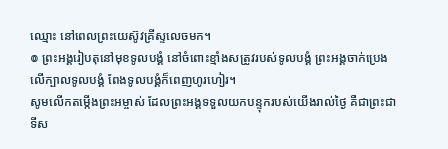ឈ្មោះ នៅពេលព្រះយេស៊ូវគ្រីស្ទលេចមក។
៙ ព្រះអង្គរៀបតុនៅមុខទូលបង្គំ នៅចំពោះខ្មាំងសត្រូវរបស់ទូលបង្គំ ព្រះអង្គចាក់ប្រេងលើក្បាលទូលបង្គំ ពែងទូលបង្គំក៏ពេញហូរហៀរ។
សូមលើកតម្កើងព្រះអម្ចាស់ ដែលព្រះអង្គទទួលយកបន្ទុករបស់យើងរាល់ថ្ងៃ គឺជាព្រះជាទីស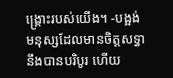ង្គ្រោះរបស់យើង។ -បង្អង់
មនុស្សដែលមានចិត្តសទ្ធានឹងបានបរិបូរ ហើយ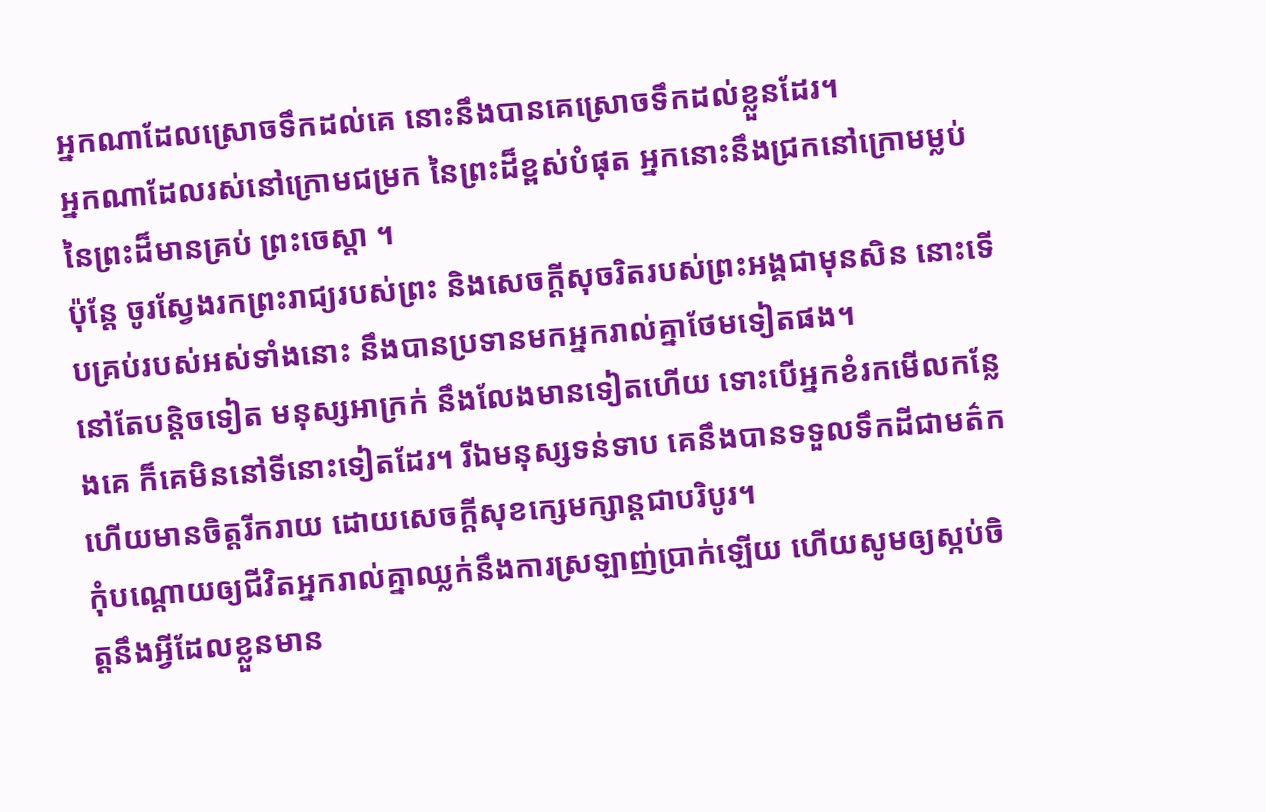អ្នកណាដែលស្រោចទឹកដល់គេ នោះនឹងបានគេស្រោចទឹកដល់ខ្លួនដែរ។
អ្នកណាដែលរស់នៅក្រោមជម្រក នៃព្រះដ៏ខ្ពស់បំផុត អ្នកនោះនឹងជ្រកនៅក្រោមម្លប់នៃព្រះដ៏មានគ្រប់ ព្រះចេស្តា ។
ប៉ុន្តែ ចូរស្វែងរកព្រះរាជ្យរបស់ព្រះ និងសេចក្តីសុចរិតរបស់ព្រះអង្គជាមុនសិន នោះទើបគ្រប់របស់អស់ទាំងនោះ នឹងបានប្រទានមកអ្នករាល់គ្នាថែមទៀតផង។
នៅតែបន្តិចទៀត មនុស្សអាក្រក់ នឹងលែងមានទៀតហើយ ទោះបើអ្នកខំរកមើលកន្លែងគេ ក៏គេមិននៅទីនោះទៀតដែរ។ រីឯមនុស្សទន់ទាប គេនឹងបានទទួលទឹកដីជាមត៌ក ហើយមានចិត្តរីករាយ ដោយសេចក្ដីសុខក្សេមក្សាន្តជាបរិបូរ។
កុំបណ្ដោយឲ្យជីវិតអ្នករាល់គ្នាឈ្លក់នឹងការស្រឡាញ់ប្រាក់ឡើយ ហើយសូមឲ្យស្កប់ចិត្តនឹងអ្វីដែលខ្លួនមាន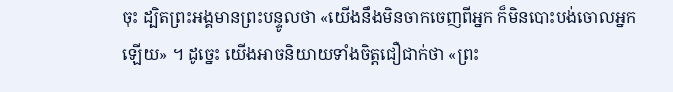ចុះ ដ្បិតព្រះអង្គមានព្រះបន្ទូលថា «យើងនឹងមិនចាកចេញពីអ្នក ក៏មិនបោះបង់ចោលអ្នកឡើយ» ។ ដូច្នេះ យើងអាចនិយាយទាំងចិត្តជឿជាក់ថា «ព្រះ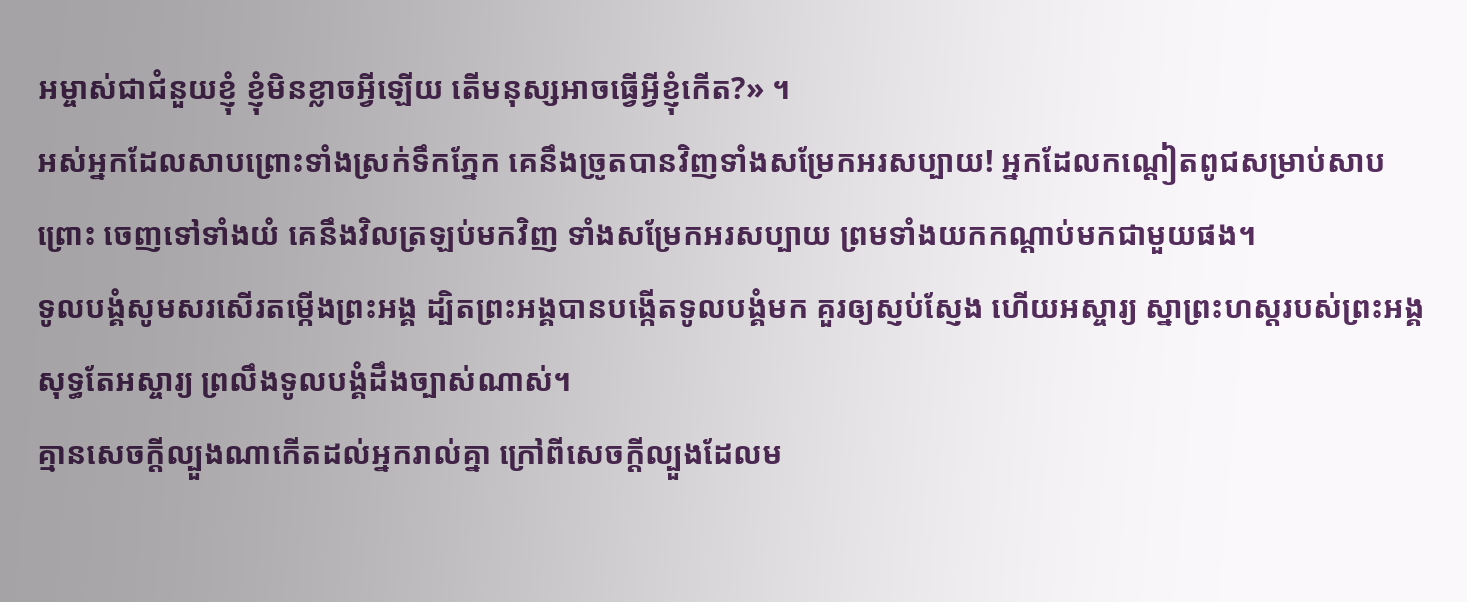អម្ចាស់ជាជំនួយខ្ញុំ ខ្ញុំមិនខ្លាចអ្វីឡើយ តើមនុស្សអាចធ្វើអ្វីខ្ញុំកើត?» ។
អស់អ្នកដែលសាបព្រោះទាំងស្រក់ទឹកភ្នែក គេនឹងច្រូតបានវិញទាំងសម្រែកអរសប្បាយ! អ្នកដែលកណ្ដៀតពូជសម្រាប់សាបព្រោះ ចេញទៅទាំងយំ គេនឹងវិលត្រឡប់មកវិញ ទាំងសម្រែកអរសប្បាយ ព្រមទាំងយកកណ្ដាប់មកជាមួយផង។
ទូលបង្គំសូមសរសើរតម្កើងព្រះអង្គ ដ្បិតព្រះអង្គបានបង្កើតទូលបង្គំមក គួរឲ្យស្ញប់ស្ញែង ហើយអស្ចារ្យ ស្នាព្រះហស្តរបស់ព្រះអង្គសុទ្ធតែអស្ចារ្យ ព្រលឹងទូលបង្គំដឹងច្បាស់ណាស់។
គ្មានសេចក្តីល្បួងណាកើតដល់អ្នករាល់គ្នា ក្រៅពីសេចក្តីល្បួងដែលម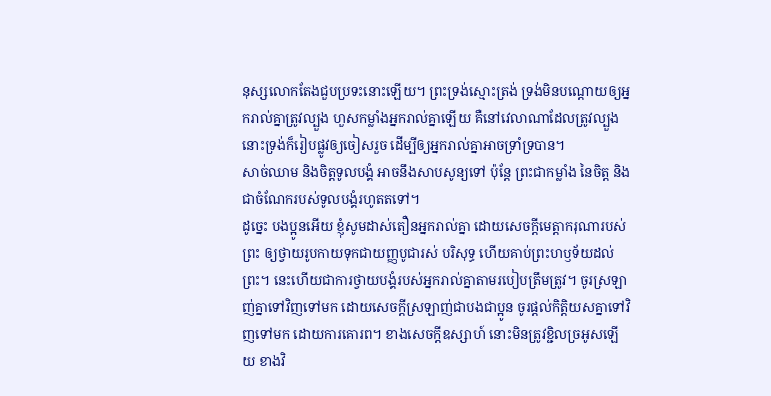នុស្សលោកតែងជួបប្រទះនោះឡើយ។ ព្រះទ្រង់ស្មោះត្រង់ ទ្រង់មិនបណ្ដោយឲ្យអ្នករាល់គ្នាត្រូវល្បួង ហួសកម្លាំងអ្នករាល់គ្នាឡើយ គឺនៅវេលាណាដែលត្រូវល្បួង នោះទ្រង់ក៏រៀបផ្លូវឲ្យចៀសរួច ដើម្បីឲ្យអ្នករាល់គ្នាអាចទ្រាំទ្របាន។
សាច់ឈាម និងចិត្តទូលបង្គំ អាចនឹងសាបសូន្យទៅ ប៉ុន្តែ ព្រះជាកម្លាំង នៃចិត្ត និងជាចំណែករបស់ទូលបង្គំរហូតតទៅ។
ដូច្នេះ បងប្អូនអើយ ខ្ញុំសូមដាស់តឿនអ្នករាល់គ្នា ដោយសេចក្តីមេត្តាករុណារបស់ព្រះ ឲ្យថ្វាយរូបកាយទុកជាយញ្ញបូជារស់ បរិសុទ្ធ ហើយគាប់ព្រះហឫទ័យដល់ព្រះ។ នេះហើយជាការថ្វាយបង្គំរបស់អ្នករាល់គ្នាតាមរបៀបត្រឹមត្រូវ។ ចូរស្រឡាញ់គ្នាទៅវិញទៅមក ដោយសេចក្ដីស្រឡាញ់ជាបងជាប្អូន ចូរផ្តល់កិត្តិយសគ្នាទៅវិញទៅមក ដោយការគោរព។ ខាងសេចក្ដីឧស្សាហ៍ នោះមិនត្រូវខ្ជិលច្រអូសឡើយ ខាងវិ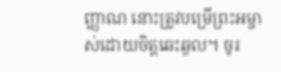ញ្ញាណ នោះត្រូវបម្រើព្រះអម្ចាស់ដោយចិត្តឆេះឆួល។ ចូរ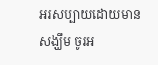អរសប្បាយដោយមានសង្ឃឹម ចូរអ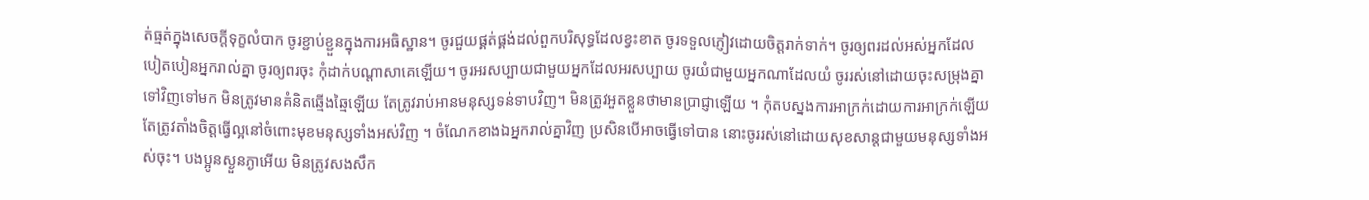ត់ធ្មត់ក្នុងសេចក្តីទុក្ខលំបាក ចូរខ្ជាប់ខ្ជួនក្នុងការអធិស្ឋាន។ ចូរជួយផ្គត់ផ្គង់ដល់ពួកបរិសុទ្ធដែលខ្វះខាត ចូរទទួលភ្ញៀវដោយចិត្តរាក់ទាក់។ ចូរឲ្យពរដល់អស់អ្នកដែលបៀតបៀនអ្នករាល់គ្នា ចូរឲ្យពរចុះ កុំដាក់បណ្ដាសាគេឡើយ។ ចូរអរសប្បាយជាមួយអ្នកដែលអរសប្បាយ ចូរយំជាមួយអ្នកណាដែលយំ ចូររស់នៅដោយចុះសម្រុងគ្នាទៅវិញទៅមក មិនត្រូវមានគំនិតឆ្មើងឆ្មៃឡើយ តែត្រូវរាប់អានមនុស្សទន់ទាបវិញ។ មិនត្រូវអួតខ្លួនថាមានប្រាជ្ញាឡើយ ។ កុំតបស្នងការអាក្រក់ដោយការអាក្រក់ឡើយ តែត្រូវតាំងចិត្តធ្វើល្អនៅចំពោះមុខមនុស្សទាំងអស់វិញ ។ ចំណែកខាងឯអ្នករាល់គ្នាវិញ ប្រសិនបើអាចធ្វើទៅបាន នោះចូររស់នៅដោយសុខសាន្តជាមួយមនុស្សទាំងអស់ចុះ។ បងប្អូនស្ងួនភ្ងាអើយ មិនត្រូវសងសឹក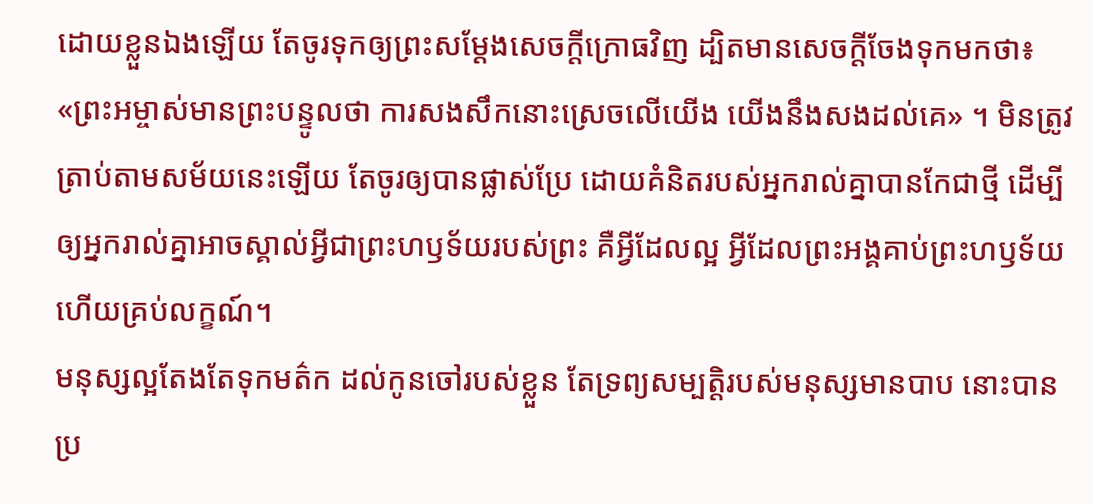ដោយខ្លួនឯងឡើយ តែចូរទុកឲ្យព្រះសម្ដែងសេចក្ដីក្រោធវិញ ដ្បិតមានសេចក្តីចែងទុកមកថា៖ «ព្រះអម្ចាស់មានព្រះបន្ទូលថា ការសងសឹកនោះស្រេចលើយើង យើងនឹងសងដល់គេ» ។ មិនត្រូវត្រាប់តាមសម័យនេះឡើយ តែចូរឲ្យបានផ្លាស់ប្រែ ដោយគំនិតរបស់អ្នករាល់គ្នាបានកែជាថ្មី ដើម្បីឲ្យអ្នករាល់គ្នាអាចស្គាល់អ្វីជាព្រះហឫទ័យរបស់ព្រះ គឺអ្វីដែលល្អ អ្វីដែលព្រះអង្គគាប់ព្រះហឫទ័យ ហើយគ្រប់លក្ខណ៍។
មនុស្សល្អតែងតែទុកមត៌ក ដល់កូនចៅរបស់ខ្លួន តែទ្រព្យសម្បត្តិរបស់មនុស្សមានបាប នោះបានប្រ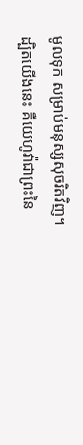មូលទុក សម្រាប់មនុស្សសុចរិតវិញ។
ដ្បិតយើងនេះ គឺយេហូវ៉ាជាព្រះនៃ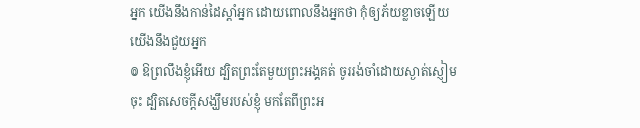អ្នក យើងនឹងកាន់ដៃស្តាំអ្នក ដោយពោលនឹងអ្នកថា កុំឲ្យភ័យខ្លាចឡើយ យើងនឹងជួយអ្នក
៙ ឱព្រលឹងខ្ញុំអើយ ដ្បិតព្រះតែមួយព្រះអង្គគត់ ចូររង់ចាំដោយស្ងាត់ស្ញៀមចុះ ដ្បិតសេចក្ដីសង្ឃឹមរបស់ខ្ញុំ មកតែពីព្រះអ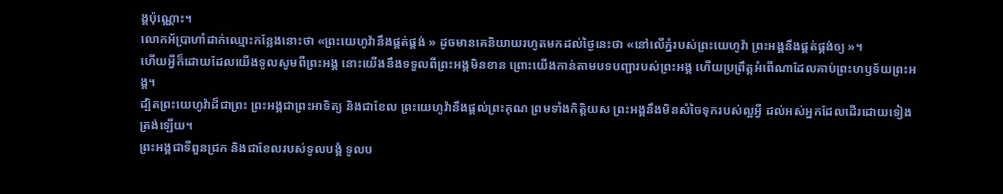ង្គប៉ុណ្ណោះ។
លោកអ័ប្រាហាំដាក់ឈ្មោះកន្លែងនោះថា «ព្រះយេហូវ៉ានឹងផ្គត់ផ្គង់ » ដូចមានគេនិយាយរហូតមកដល់ថ្ងៃនេះថា «នៅលើភ្នំរបស់ព្រះយេហូវ៉ា ព្រះអង្គនឹងផ្គត់ផ្គង់ឲ្យ »។
ហើយអ្វីក៏ដោយដែលយើងទូលសូមពីព្រះអង្គ នោះយើងនឹងទទួលពីព្រះអង្គមិនខាន ព្រោះយើងកាន់តាមបទបញ្ជារបស់ព្រះអង្គ ហើយប្រព្រឹត្តអំពើណាដែលគាប់ព្រះហឫទ័យព្រះអង្គ។
ដ្បិតព្រះយេហូវ៉ាដ៏ជាព្រះ ព្រះអង្គជាព្រះអាទិត្យ និងជាខែល ព្រះយេហូវ៉ានឹងផ្តល់ព្រះគុណ ព្រមទាំងកិត្តិយស ព្រះអង្គនឹងមិនសំចៃទុករបស់ល្អអ្វី ដល់អស់អ្នកដែលដើរដោយទៀងត្រង់ឡើយ។
ព្រះអង្គជាទីពួនជ្រក និងជាខែលរបស់ទូលបង្គំ ទូលប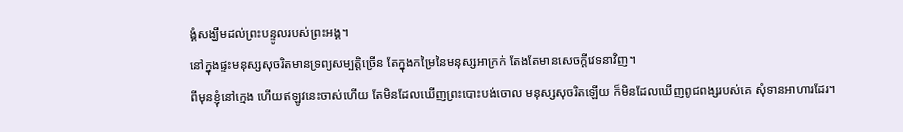ង្គំសង្ឃឹមដល់ព្រះបន្ទូលរបស់ព្រះអង្គ។
នៅក្នុងផ្ទះមនុស្សសុចរិតមានទ្រព្យសម្បត្តិច្រើន តែក្នុងកម្រៃនៃមនុស្សអាក្រក់ តែងតែមានសេចក្ដីវេទនាវិញ។
ពីមុនខ្ញុំនៅក្មេង ហើយឥឡូវនេះចាស់ហើយ តែមិនដែលឃើញព្រះបោះបង់ចោល មនុស្សសុចរិតឡើយ ក៏មិនដែលឃើញពូជពង្សរបស់គេ សុំទានអាហារដែរ។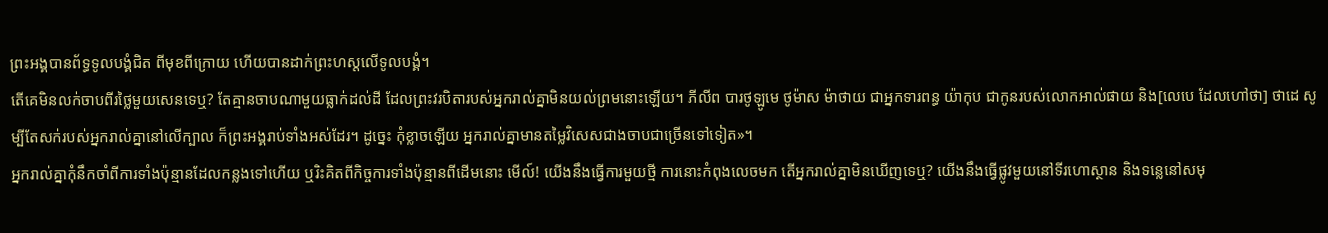ព្រះអង្គបានព័ទ្ធទូលបង្គំជិត ពីមុខពីក្រោយ ហើយបានដាក់ព្រះហស្តលើទូលបង្គំ។
តើគេមិនលក់ចាបពីរថ្លៃមួយសេនទេឬ? តែគ្មានចាបណាមួយធ្លាក់ដល់ដី ដែលព្រះវរបិតារបស់អ្នករាល់គ្នាមិនយល់ព្រមនោះឡើយ។ ភីលីព បារថូឡូមេ ថូម៉ាស ម៉ាថាយ ជាអ្នកទារពន្ធ យ៉ាកុប ជាកូនរបស់លោកអាល់ផាយ និង[លេបេ ដែលហៅថា] ថាដេ សូម្បីតែសក់របស់អ្នករាល់គ្នានៅលើក្បាល ក៏ព្រះអង្គរាប់ទាំងអស់ដែរ។ ដូច្នេះ កុំខ្លាចឡើយ អ្នករាល់គ្នាមានតម្លៃវិសេសជាងចាបជាច្រើនទៅទៀត»។
អ្នករាល់គ្នាកុំនឹកចាំពីការទាំងប៉ុន្មានដែលកន្លងទៅហើយ ឬរិះគិតពីកិច្ចការទាំងប៉ុន្មានពីដើមនោះ មើល៍! យើងនឹងធ្វើការមួយថ្មី ការនោះកំពុងលេចមក តើអ្នករាល់គ្នាមិនឃើញទេឬ? យើងនឹងធ្វើផ្លូវមួយនៅទីរហោស្ថាន និងទន្លេនៅសមុ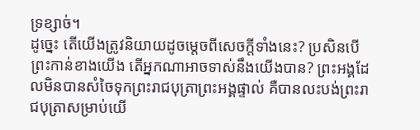ទ្រខ្សាច់។
ដូច្នេះ តើយើងត្រូវនិយាយដូចម្តេចពីសេចក្តីទាំងនេះ? ប្រសិនបើព្រះកាន់ខាងយើង តើអ្នកណាអាចទាស់នឹងយើងបាន? ព្រះអង្គដែលមិនបានសំចៃទុកព្រះរាជបុត្រាព្រះអង្គផ្ទាល់ គឺបានលះបង់ព្រះរាជបុត្រាសម្រាប់យើ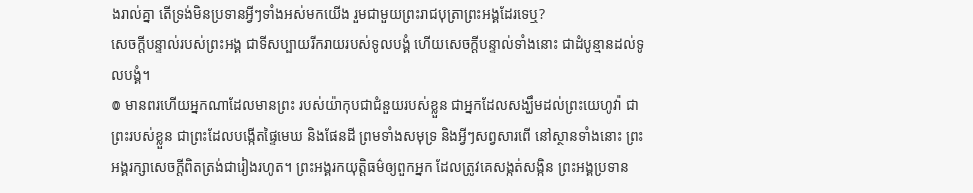ងរាល់គ្នា តើទ្រង់មិនប្រទានអ្វីៗទាំងអស់មកយើង រួមជាមួយព្រះរាជបុត្រាព្រះអង្គដែរទេឬ?
សេចក្ដីបន្ទាល់របស់ព្រះអង្គ ជាទីសប្បាយរីករាយរបស់ទូលបង្គំ ហើយសេចក្ដីបន្ទាល់ទាំងនោះ ជាដំបូន្មានដល់ទូលបង្គំ។
៙ មានពរហើយអ្នកណាដែលមានព្រះ របស់យ៉ាកុបជាជំនួយរបស់ខ្លួន ជាអ្នកដែលសង្ឃឹមដល់ព្រះយេហូវ៉ា ជាព្រះរបស់ខ្លួន ជាព្រះដែលបង្កើតផ្ទៃមេឃ និងផែនដី ព្រមទាំងសមុទ្រ និងអ្វីៗសព្វសារពើ នៅស្ថានទាំងនោះ ព្រះអង្គរក្សាសេចក្ដីពិតត្រង់ជារៀងរហូត។ ព្រះអង្គរកយុត្តិធម៌ឲ្យពួកអ្នក ដែលត្រូវគេសង្កត់សង្កិន ព្រះអង្គប្រទាន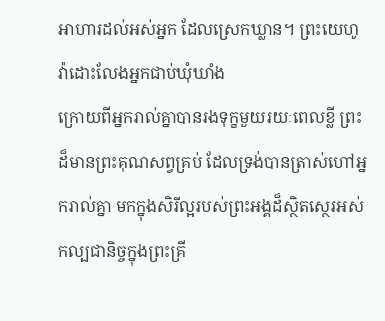អាហារដល់អស់អ្នក ដែលស្រេកឃ្លាន។ ព្រះយេហូវ៉ាដោះលែងអ្នកជាប់ឃុំឃាំង
ក្រោយពីអ្នករាល់គ្នាបានរងទុក្ខមួយរយៈពេលខ្លី ព្រះដ៏មានព្រះគុណសព្វគ្រប់ ដែលទ្រង់បានត្រាស់ហៅអ្នករាល់គ្នា មកក្នុងសិរីល្អរបស់ព្រះអង្គដ៏ស្ថិតស្ថេរអស់កល្បជានិច្ចក្នុងព្រះគ្រី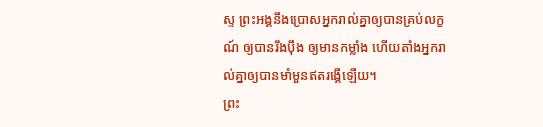ស្ទ ព្រះអង្គនឹងប្រោសអ្នករាល់គ្នាឲ្យបានគ្រប់លក្ខណ៍ ឲ្យបានរឹងប៉ឹង ឲ្យមានកម្លាំង ហើយតាំងអ្នករាល់គ្នាឲ្យបានមាំមួនឥតរង្គើឡើយ។
ព្រះ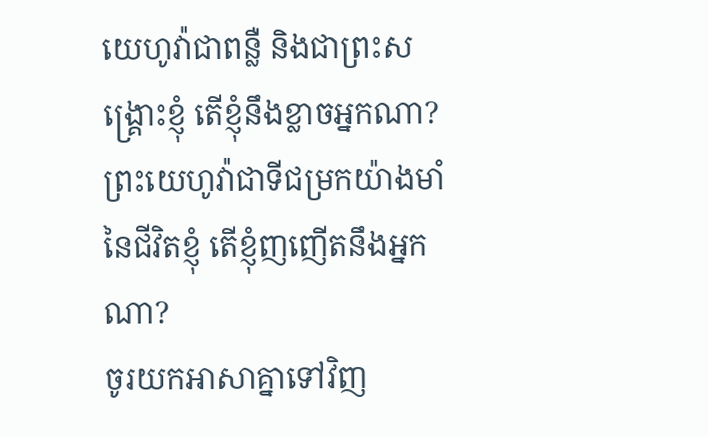យេហូវ៉ាជាពន្លឺ និងជាព្រះសង្គ្រោះខ្ញុំ តើខ្ញុំនឹងខ្លាចអ្នកណា? ព្រះយេហូវ៉ាជាទីជម្រកយ៉ាងមាំនៃជីវិតខ្ញុំ តើខ្ញុំញញើតនឹងអ្នកណា?
ចូរយកអាសាគ្នាទៅវិញ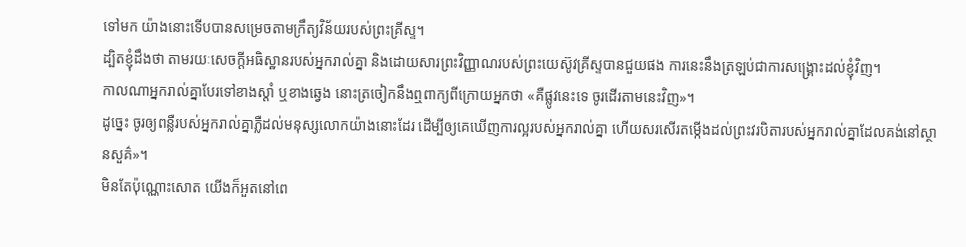ទៅមក យ៉ាងនោះទើបបានសម្រេចតាមក្រឹត្យវិន័យរបស់ព្រះគ្រីស្ទ។
ដ្បិតខ្ញុំដឹងថា តាមរយៈសេចក្តីអធិស្ឋានរបស់អ្នករាល់គ្នា និងដោយសារព្រះវិញ្ញាណរបស់ព្រះយេស៊ូវគ្រីស្ទបានជួយផង ការនេះនឹងត្រឡប់ជាការសង្គ្រោះដល់ខ្ញុំវិញ។
កាលណាអ្នករាល់គ្នាបែរទៅខាងស្តាំ ឬខាងឆ្វេង នោះត្រចៀកនឹងឮពាក្យពីក្រោយអ្នកថា «គឺផ្លូវនេះទេ ចូរដើរតាមនេះវិញ»។
ដូច្នេះ ចូរឲ្យពន្លឺរបស់អ្នករាល់គ្នាភ្លឺដល់មនុស្សលោកយ៉ាងនោះដែរ ដើម្បីឲ្យគេឃើញការល្អរបស់អ្នករាល់គ្នា ហើយសរសើរតម្កើងដល់ព្រះវរបិតារបស់អ្នករាល់គ្នាដែលគង់នៅស្ថានសួគ៌»។
មិនតែប៉ុណ្ណោះសោត យើងក៏អួតនៅពេ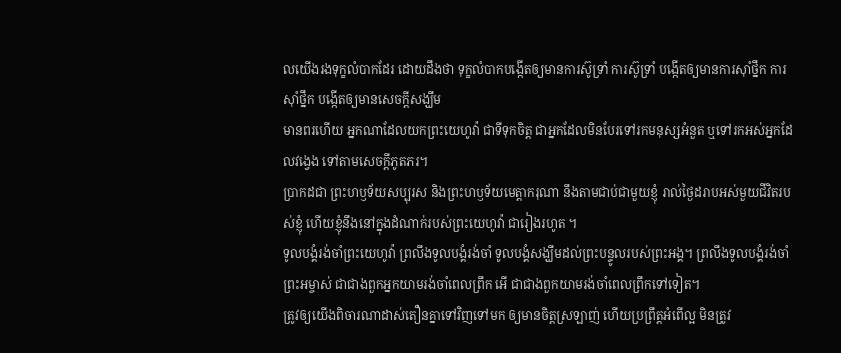លយើងរងទុក្ខលំបាកដែរ ដោយដឹងថា ទុក្ខលំបាកបង្កើតឲ្យមានការស៊ូទ្រាំ ការស៊ូទ្រាំ បង្កើតឲ្យមានការស៊ាំថ្នឹក ការស៊ាំថ្នឹក បង្កើតឲ្យមានសេចក្តីសង្ឃឹម
មានពរហើយ អ្នកណាដែលយកព្រះយេហូវ៉ា ជាទីទុកចិត្ត ជាអ្នកដែលមិនបែរទៅរកមនុស្សអំនួត ឬទៅរកអស់អ្នកដែលវង្វេង ទៅតាមសេចក្ដីភូតភរ។
ប្រាកដជា ព្រះហឫទ័យសប្បុរស និងព្រះហឫទ័យមេត្តាករុណា នឹងតាមជាប់ជាមួយខ្ញុំ រាល់ថ្ងៃដរាបអស់មួយជីវិតរបស់ខ្ញុំ ហើយខ្ញុំនឹងនៅក្នុងដំណាក់របស់ព្រះយេហូវ៉ា ជារៀងរហូត ។
ទូលបង្គំរង់ចាំព្រះយេហូវ៉ា ព្រលឹងទូលបង្គំរង់ចាំ ទូលបង្គំសង្ឃឹមដល់ព្រះបន្ទូលរបស់ព្រះអង្គ។ ព្រលឹងទូលបង្គំរង់ចាំព្រះអម្ចាស់ ជាជាងពួកអ្នកយាមរង់ចាំពេលព្រឹក អើ ជាជាងពួកយាមរង់ចាំពេលព្រឹកទៅទៀត។
ត្រូវឲ្យយើងពិចារណាដាស់តឿនគ្នាទៅវិញទៅមក ឲ្យមានចិត្តស្រឡាញ់ ហើយប្រព្រឹត្តអំពើល្អ មិនត្រូវ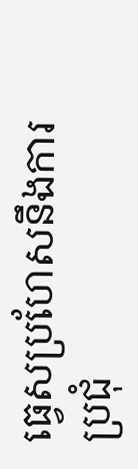ធ្វេសប្រហែសនឹងការប្រជុំ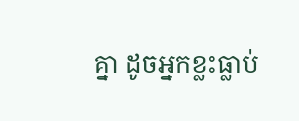គ្នា ដូចអ្នកខ្លះធ្លាប់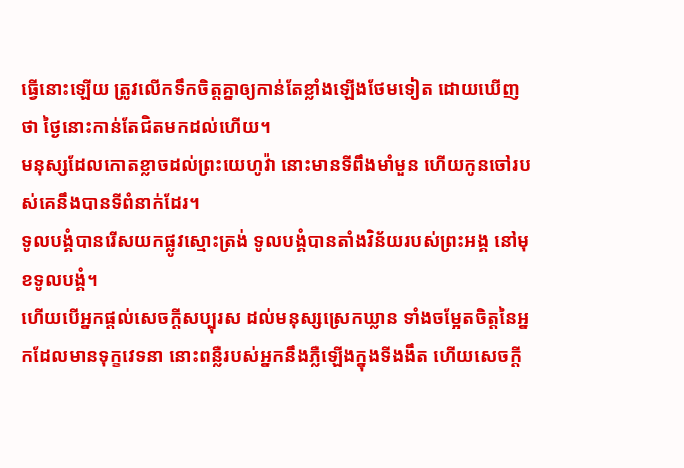ធ្វើនោះឡើយ ត្រូវលើកទឹកចិត្តគ្នាឲ្យកាន់តែខ្លាំងឡើងថែមទៀត ដោយឃើញថា ថ្ងៃនោះកាន់តែជិតមកដល់ហើយ។
មនុស្សដែលកោតខ្លាចដល់ព្រះយេហូវ៉ា នោះមានទីពឹងមាំមួន ហើយកូនចៅរបស់គេនឹងបានទីពំនាក់ដែរ។
ទូលបង្គំបានរើសយកផ្លូវស្មោះត្រង់ ទូលបង្គំបានតាំងវិន័យរបស់ព្រះអង្គ នៅមុខទូលបង្គំ។
ហើយបើអ្នកផ្តល់សេចក្ដីសប្បុរស ដល់មនុស្សស្រេកឃ្លាន ទាំងចម្អែតចិត្តនៃអ្នកដែលមានទុក្ខវេទនា នោះពន្លឺរបស់អ្នកនឹងភ្លឺឡើងក្នុងទីងងឹត ហើយសេចក្ដី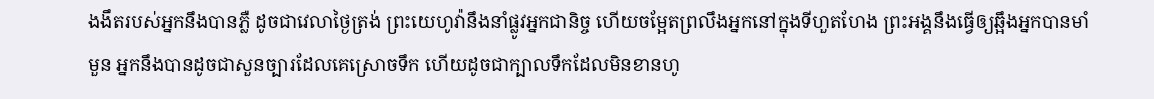ងងឹតរបស់អ្នកនឹងបានភ្លឺ ដូចជាវេលាថ្ងៃត្រង់ ព្រះយេហូវ៉ានឹងនាំផ្លូវអ្នកជានិច្ច ហើយចម្អែតព្រលឹងអ្នកនៅក្នុងទីហួតហែង ព្រះអង្គនឹងធ្វើឲ្យឆ្អឹងអ្នកបានមាំមួន អ្នកនឹងបានដូចជាសួនច្បារដែលគេស្រោចទឹក ហើយដូចជាក្បាលទឹកដែលមិនខានហូ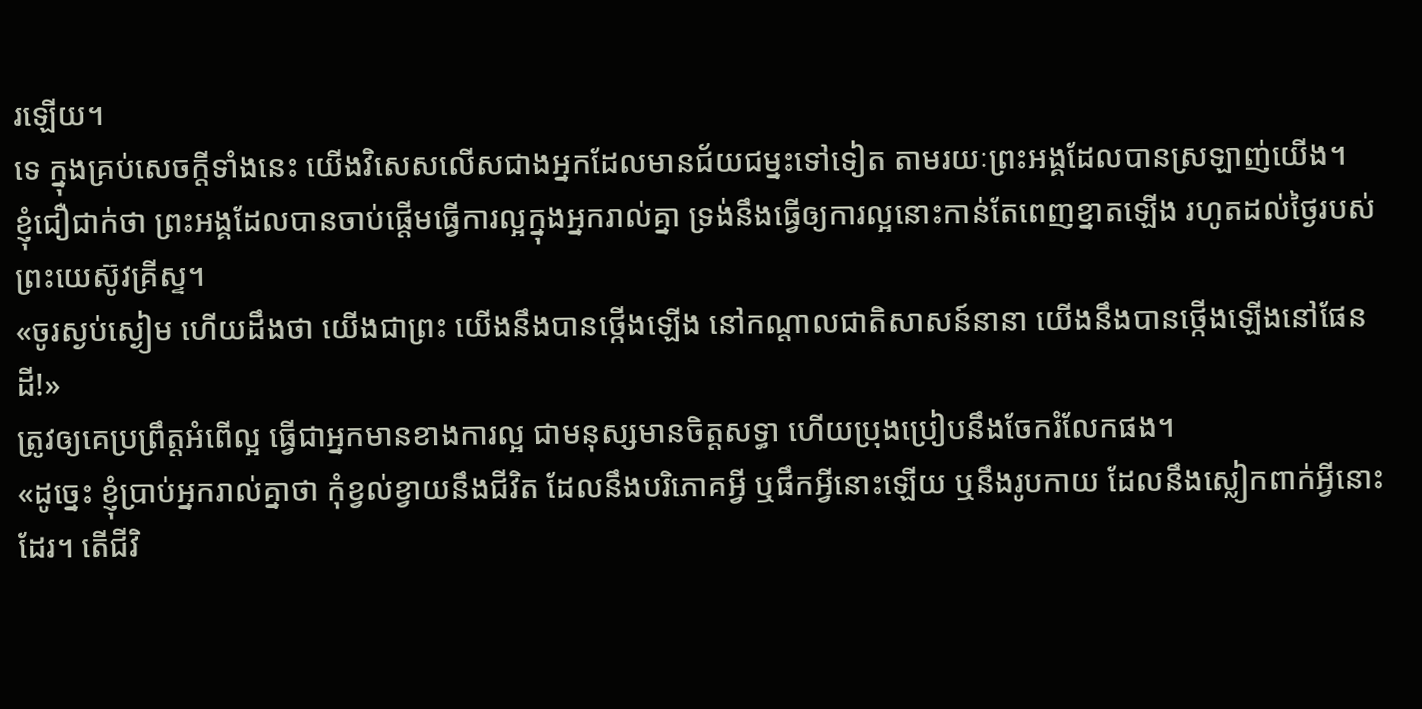រឡើយ។
ទេ ក្នុងគ្រប់សេចក្តីទាំងនេះ យើងវិសេសលើសជាងអ្នកដែលមានជ័យជម្នះទៅទៀត តាមរយៈព្រះអង្គដែលបានស្រឡាញ់យើង។
ខ្ញុំជឿជាក់ថា ព្រះអង្គដែលបានចាប់ផ្តើមធ្វើការល្អក្នុងអ្នករាល់គ្នា ទ្រង់នឹងធ្វើឲ្យការល្អនោះកាន់តែពេញខ្នាតឡើង រហូតដល់ថ្ងៃរបស់ព្រះយេស៊ូវគ្រីស្ទ។
«ចូរស្ងប់ស្ងៀម ហើយដឹងថា យើងជាព្រះ យើងនឹងបានថ្កើងឡើង នៅកណ្ដាលជាតិសាសន៍នានា យើងនឹងបានថ្កើងឡើងនៅផែនដី!»
ត្រូវឲ្យគេប្រព្រឹត្តអំពើល្អ ធ្វើជាអ្នកមានខាងការល្អ ជាមនុស្សមានចិត្តសទ្ធា ហើយប្រុងប្រៀបនឹងចែករំលែកផង។
«ដូច្នេះ ខ្ញុំប្រាប់អ្នករាល់គ្នាថា កុំខ្វល់ខ្វាយនឹងជីវិត ដែលនឹងបរិភោគអ្វី ឬផឹកអ្វីនោះឡើយ ឬនឹងរូបកាយ ដែលនឹងស្លៀកពាក់អ្វីនោះដែរ។ តើជីវិ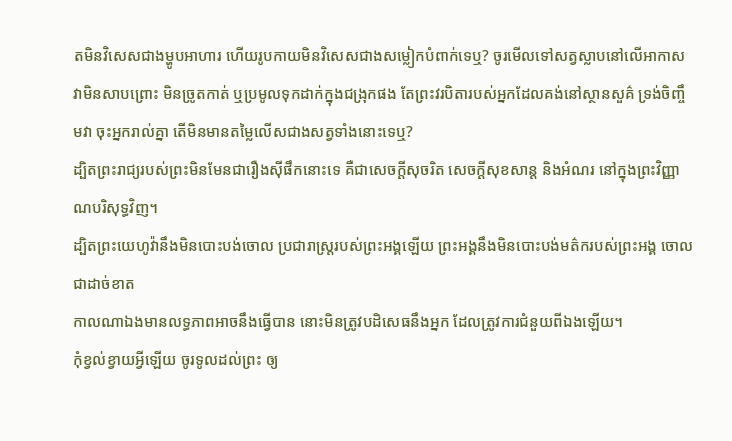តមិនវិសេសជាងម្ហូបអាហារ ហើយរូបកាយមិនវិសេសជាងសម្លៀកបំពាក់ទេឬ? ចូរមើលទៅសត្វស្លាបនៅលើអាកាស វាមិនសាបព្រោះ មិនច្រូតកាត់ ឬប្រមូលទុកដាក់ក្នុងជង្រុកផង តែព្រះវរបិតារបស់អ្នកដែលគង់នៅស្ថានសួគ៌ ទ្រង់ចិញ្ចឹមវា ចុះអ្នករាល់គ្នា តើមិនមានតម្លៃលើសជាងសត្វទាំងនោះទេឬ?
ដ្បិតព្រះរាជ្យរបស់ព្រះមិនមែនជារឿងស៊ីផឹកនោះទេ គឺជាសេចក្តីសុចរិត សេចក្តីសុខសាន្ត និងអំណរ នៅក្នុងព្រះវិញ្ញាណបរិសុទ្ធវិញ។
ដ្បិតព្រះយេហូវ៉ានឹងមិនបោះបង់ចោល ប្រជារាស្ត្ររបស់ព្រះអង្គឡើយ ព្រះអង្គនឹងមិនបោះបង់មត៌ករបស់ព្រះអង្គ ចោលជាដាច់ខាត
កាលណាឯងមានលទ្ធភាពអាចនឹងធ្វើបាន នោះមិនត្រូវបដិសេធនឹងអ្នក ដែលត្រូវការជំនួយពីឯងឡើយ។
កុំខ្វល់ខ្វាយអ្វីឡើយ ចូរទូលដល់ព្រះ ឲ្យ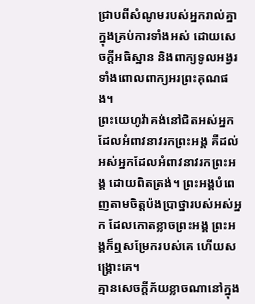ជ្រាបពីសំណូមរបស់អ្នករាល់គ្នាក្នុងគ្រប់ការទាំងអស់ ដោយសេចក្ដីអធិស្ឋាន និងពាក្យទូលអង្វរ ទាំងពោលពាក្យអរព្រះគុណផង។
ព្រះយេហូវ៉ាគង់នៅជិតអស់អ្នក ដែលអំពាវនាវរកព្រះអង្គ គឺដល់អស់អ្នកដែលអំពាវនាវរកព្រះអង្គ ដោយពិតត្រង់។ ព្រះអង្គបំពេញតាមចិត្តប៉ងប្រាថ្នារបស់អស់អ្នក ដែលកោតខ្លាចព្រះអង្គ ព្រះអង្គក៏ឮសម្រែករបស់គេ ហើយសង្គ្រោះគេ។
គ្មានសេចក្ដីភ័យខ្លាចណានៅក្នុង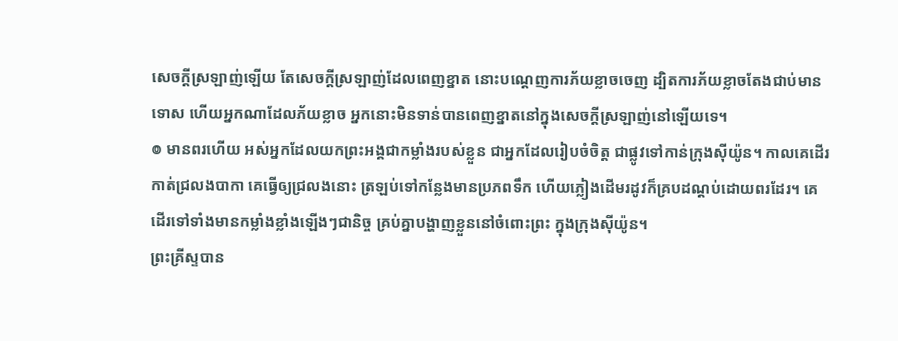សេចក្ដីស្រឡាញ់ឡើយ តែសេចក្ដីស្រឡាញ់ដែលពេញខ្នាត នោះបណ្តេញការភ័យខ្លាចចេញ ដ្បិតការភ័យខ្លាចតែងជាប់មានទោស ហើយអ្នកណាដែលភ័យខ្លាច អ្នកនោះមិនទាន់បានពេញខ្នាតនៅក្នុងសេចក្ដីស្រឡាញ់នៅឡើយទេ។
៙ មានពរហើយ អស់អ្នកដែលយកព្រះអង្គជាកម្លាំងរបស់ខ្លួន ជាអ្នកដែលរៀបចំចិត្ត ជាផ្លូវទៅកាន់ក្រុងស៊ីយ៉ូន។ កាលគេដើរកាត់ជ្រលងបាកា គេធ្វើឲ្យជ្រលងនោះ ត្រឡប់ទៅកន្លែងមានប្រភពទឹក ហើយភ្លៀងដើមរដូវក៏គ្របដណ្ដប់ដោយពរដែរ។ គេដើរទៅទាំងមានកម្លាំងខ្លាំងឡើងៗជានិច្ច គ្រប់គ្នាបង្ហាញខ្លួននៅចំពោះព្រះ ក្នុងក្រុងស៊ីយ៉ូន។
ព្រះគ្រីស្ទបាន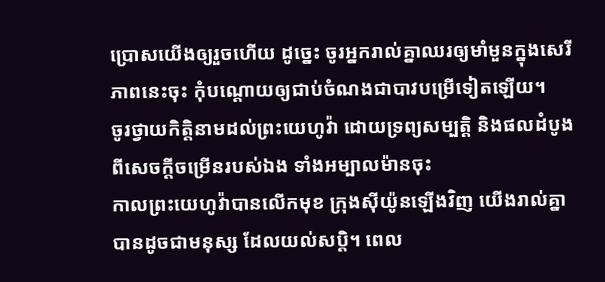ប្រោសយើងឲ្យរួចហើយ ដូច្នេះ ចូរអ្នករាល់គ្នាឈរឲ្យមាំមួនក្នុងសេរីភាពនេះចុះ កុំបណ្តោយឲ្យជាប់ចំណងជាបាវបម្រើទៀតឡើយ។
ចូរថ្វាយកិត្តិនាមដល់ព្រះយេហូវ៉ា ដោយទ្រព្យសម្បត្តិ និងផលដំបូងពីសេចក្ដីចម្រើនរបស់ឯង ទាំងអម្បាលម៉ានចុះ
កាលព្រះយេហូវ៉ាបានលើកមុខ ក្រុងស៊ីយ៉ូនឡើងវិញ យើងរាល់គ្នាបានដូចជាមនុស្ស ដែលយល់សប្តិ។ ពេល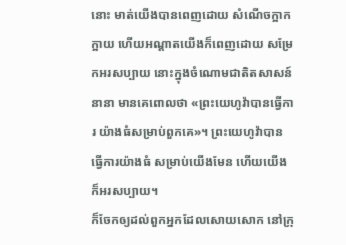នោះ មាត់យើងបានពេញដោយ សំណើចក្អាកក្អាយ ហើយអណ្ដាតយើងក៏ពេញដោយ សម្រែកអរសប្បាយ នោះក្នុងចំណោមជាតិតសាសន៍នានា មានគេពោលថា «ព្រះយេហូវ៉ាបានធ្វើការ យ៉ាងធំសម្រាប់ពួកគេ»។ ព្រះយេហូវ៉ាបានធ្វើការយ៉ាងធំ សម្រាប់យើងមែន ហើយយើងក៏អរសប្បាយ។
ក៏ចែកឲ្យដល់ពួកអ្នកដែលសោយសោក នៅក្រុ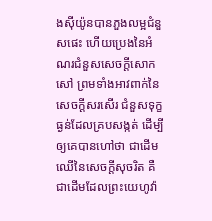ងស៊ីយ៉ូនបានភួងលម្អជំនួសផេះ ហើយប្រេងនៃអំណរជំនួសសេចក្ដីសោកសៅ ព្រមទាំងអាវពាក់នៃសេចក្ដីសរសើរ ជំនួសទុក្ខធ្ងន់ដែលគ្របសង្កត់ ដើម្បីឲ្យគេបានហៅថា ជាដើមឈើនៃសេចក្ដីសុចរិត គឺជាដើមដែលព្រះយេហូវ៉ា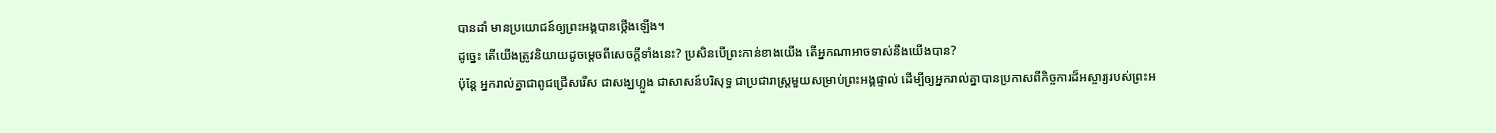បានដាំ មានប្រយោជន៍ឲ្យព្រះអង្គបានថ្កើងឡើង។
ដូច្នេះ តើយើងត្រូវនិយាយដូចម្តេចពីសេចក្តីទាំងនេះ? ប្រសិនបើព្រះកាន់ខាងយើង តើអ្នកណាអាចទាស់នឹងយើងបាន?
ប៉ុន្តែ អ្នករាល់គ្នាជាពូជជ្រើសរើស ជាសង្ឃហ្លួង ជាសាសន៍បរិសុទ្ធ ជាប្រជារាស្ត្រមួយសម្រាប់ព្រះអង្គផ្ទាល់ ដើម្បីឲ្យអ្នករាល់គ្នាបានប្រកាសពីកិច្ចការដ៏អស្ចារ្យរបស់ព្រះអ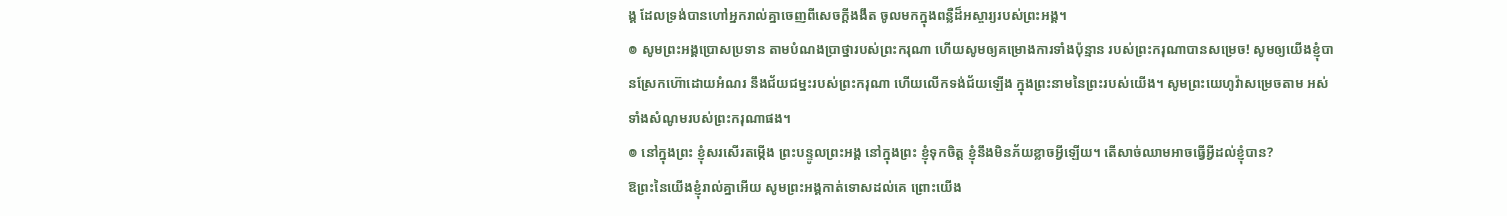ង្គ ដែលទ្រង់បានហៅអ្នករាល់គ្នាចេញពីសេចក្តីងងឹត ចូលមកក្នុងពន្លឺដ៏អស្ចារ្យរបស់ព្រះអង្គ។
៙ សូមព្រះអង្គប្រោសប្រទាន តាមបំណងប្រាថ្នារបស់ព្រះករុណា ហើយសូមឲ្យគម្រោងការទាំងប៉ុន្មាន របស់ព្រះករុណាបានសម្រេច! សូមឲ្យយើងខ្ញុំបានស្រែកហ៊ោដោយអំណរ នឹងជ័យជម្នះរបស់ព្រះករុណា ហើយលើកទង់ជ័យឡើង ក្នុងព្រះនាមនៃព្រះរបស់យើង។ សូមព្រះយេហូវ៉ាសម្រេចតាម អស់ទាំងសំណូមរបស់ព្រះករុណាផង។
៙ នៅក្នុងព្រះ ខ្ញុំសរសើរតម្កើង ព្រះបន្ទូលព្រះអង្គ នៅក្នុងព្រះ ខ្ញុំទុកចិត្ត ខ្ញុំនឹងមិនភ័យខ្លាចអ្វីឡើយ។ តើសាច់ឈាមអាចធ្វើអ្វីដល់ខ្ញុំបាន?
ឱព្រះនៃយើងខ្ញុំរាល់គ្នាអើយ សូមព្រះអង្គកាត់ទោសដល់គេ ព្រោះយើង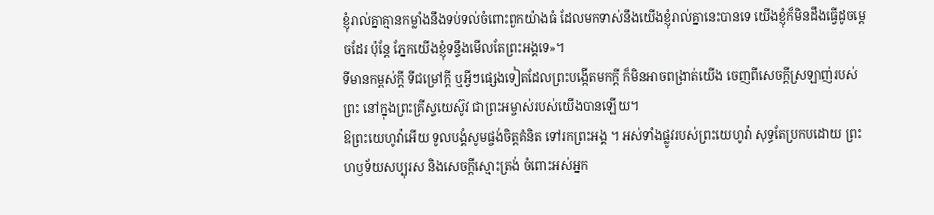ខ្ញុំរាល់គ្នាគ្មានកម្លាំងនឹងទប់ទល់ចំពោះពួកយ៉ាងធំ ដែលមកទាស់នឹងយើងខ្ញុំរាល់គ្នានេះបានទេ យើងខ្ញុំក៏មិនដឹងធ្វើដូចម្តេចដែរ ប៉ុន្តែ ភ្នែកយើងខ្ញុំទន្ទឹងមើលតែព្រះអង្គទេ»។
ទីមានកម្ពស់ក្ដី ទីជម្រៅក្ដី ឬអ្វីៗផ្សេងទៀតដែលព្រះបង្កើតមកក្តី ក៏មិនអាចពង្រាត់យើង ចេញពីសេចក្តីស្រឡាញ់របស់ព្រះ នៅក្នុងព្រះគ្រីស្ទយេស៊ូវ ជាព្រះអម្ចាស់របស់យើងបានឡើយ។
ឱព្រះយេហូវ៉ាអើយ ទូលបង្គំសូមផ្ចង់ចិត្តគំនិត ទៅរកព្រះអង្គ ។ អស់ទាំងផ្លូវរបស់ព្រះយេហូវ៉ា សុទ្ធតែប្រកបដោយ ព្រះហឫទ័យសប្បុរស និងសេចក្ដីស្មោះត្រង់ ចំពោះអស់អ្នក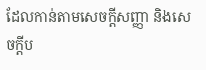ដែលកាន់តាមសេចក្ដីសញ្ញា និងសេចក្ដីប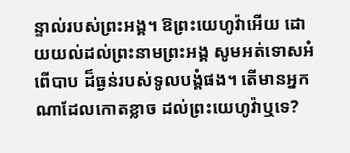ន្ទាល់របស់ព្រះអង្គ។ ឱព្រះយេហូវ៉ាអើយ ដោយយល់ដល់ព្រះនាមព្រះអង្គ សូមអត់ទោសអំពើបាប ដ៏ធ្ងន់របស់ទូលបង្គំផង។ តើមានអ្នកណាដែលកោតខ្លាច ដល់ព្រះយេហូវ៉ាឬទេ?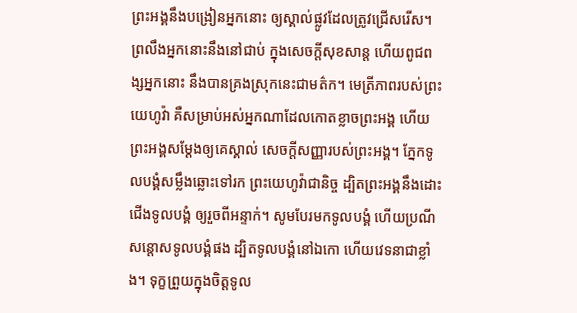ព្រះអង្គនឹងបង្រៀនអ្នកនោះ ឲ្យស្គាល់ផ្លូវដែលត្រូវជ្រើសរើស។ ព្រលឹងអ្នកនោះនឹងនៅជាប់ ក្នុងសេចក្ដីសុខសាន្ត ហើយពូជពង្សអ្នកនោះ នឹងបានគ្រងស្រុកនេះជាមត៌ក។ មេត្រីភាពរបស់ព្រះយេហូវ៉ា គឺសម្រាប់អស់អ្នកណាដែលកោតខ្លាចព្រះអង្គ ហើយព្រះអង្គសម្ដែងឲ្យគេស្គាល់ សេចក្ដីសញ្ញារបស់ព្រះអង្គ។ ភ្នែកទូលបង្គំសម្លឹងឆ្លោះទៅរក ព្រះយេហូវ៉ាជានិច្ច ដ្បិតព្រះអង្គនឹងដោះជើងទូលបង្គំ ឲ្យរួចពីអន្ទាក់។ សូមបែរមកទូលបង្គំ ហើយប្រណីសន្ដោសទូលបង្គំផង ដ្បិតទូលបង្គំនៅឯកោ ហើយវេទនាជាខ្លាំង។ ទុក្ខព្រួយក្នុងចិត្តទូល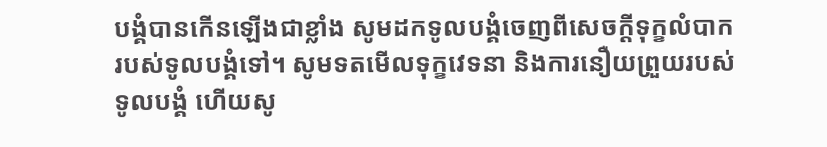បង្គំបានកើនឡើងជាខ្លាំង សូមដកទូលបង្គំចេញពីសេចក្ដីទុក្ខលំបាក របស់ទូលបង្គំទៅ។ សូមទតមើលទុក្ខវេទនា និងការនឿយព្រួយរបស់ទូលបង្គំ ហើយសូ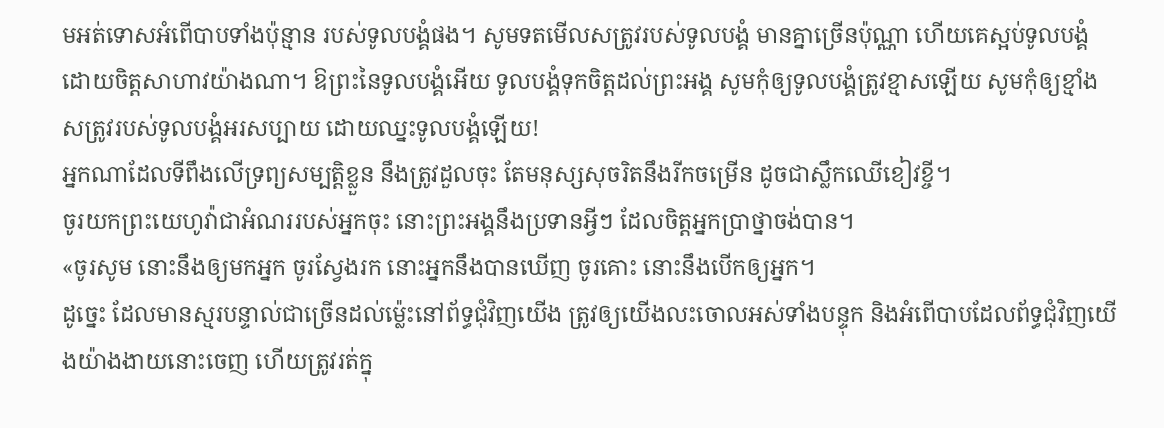មអត់ទោសអំពើបាបទាំងប៉ុន្មាន របស់ទូលបង្គំផង។ សូមទតមើលសត្រូវរបស់ទូលបង្គំ មានគ្នាច្រើនប៉ុណ្ណា ហើយគេស្អប់ទូលបង្គំ ដោយចិត្តសាហាវយ៉ាងណា។ ឱព្រះនៃទូលបង្គំអើយ ទូលបង្គំទុកចិត្តដល់ព្រះអង្គ សូមកុំឲ្យទូលបង្គំត្រូវខ្មាសឡើយ សូមកុំឲ្យខ្មាំងសត្រូវរបស់ទូលបង្គំអរសប្បាយ ដោយឈ្នះទូលបង្គំឡើយ!
អ្នកណាដែលទីពឹងលើទ្រព្យសម្បត្តិខ្លួន នឹងត្រូវដួលចុះ តែមនុស្សសុចរិតនឹងរីកចម្រើន ដូចជាស្លឹកឈើខៀវខ្ចី។
ចូរយកព្រះយេហូវ៉ាជាអំណររបស់អ្នកចុះ នោះព្រះអង្គនឹងប្រទានអ្វីៗ ដែលចិត្តអ្នកប្រាថ្នាចង់បាន។
«ចូរសូម នោះនឹងឲ្យមកអ្នក ចូរស្វែងរក នោះអ្នកនឹងបានឃើញ ចូរគោះ នោះនឹងបើកឲ្យអ្នក។
ដូច្នេះ ដែលមានស្មរបន្ទាល់ជាច្រើនដល់ម៉្លេះនៅព័ទ្ធជុំវិញយើង ត្រូវឲ្យយើងលះចោលអស់ទាំងបន្ទុក និងអំពើបាបដែលព័ទ្ធជុំវិញយើងយ៉ាងងាយនោះចេញ ហើយត្រូវរត់ក្នុ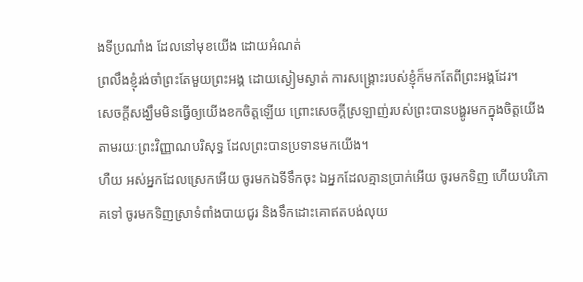ងទីប្រណាំង ដែលនៅមុខយើង ដោយអំណត់
ព្រលឹងខ្ញុំរង់ចាំព្រះតែមួយព្រះអង្គ ដោយស្ងៀមស្ងាត់ ការសង្គ្រោះរបស់ខ្ញុំក៏មកតែពីព្រះអង្គដែរ។
សេចក្តីសង្ឃឹមមិនធ្វើឲ្យយើងខកចិត្តឡើយ ព្រោះសេចក្តីស្រឡាញ់របស់ព្រះបានបង្ហូរមកក្នុងចិត្តយើង តាមរយៈព្រះវិញ្ញាណបរិសុទ្ធ ដែលព្រះបានប្រទានមកយើង។
ហឺយ អស់អ្នកដែលស្រេកអើយ ចូរមកឯទីទឹកចុះ ឯអ្នកដែលគ្មានប្រាក់អើយ ចូរមកទិញ ហើយបរិភោគទៅ ចូរមកទិញស្រាទំពាំងបាយជូរ និងទឹកដោះគោឥតបង់លុយ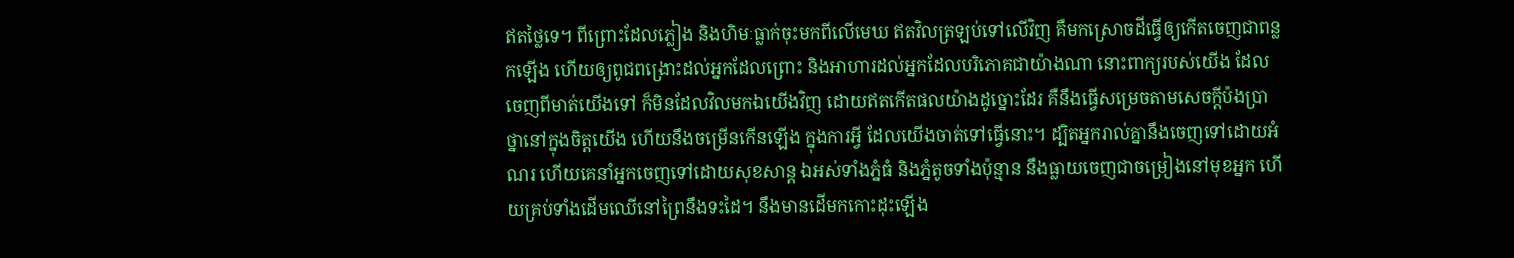ឥតថ្លៃទេ។ ពីព្រោះដែលភ្លៀង និងហិមៈធ្លាក់ចុះមកពីលើមេឃ ឥតវិលត្រឡប់ទៅលើវិញ គឺមកស្រោចដីធ្វើឲ្យកើតចេញជាពន្លកឡើង ហើយឲ្យពូជពង្រោះដល់អ្នកដែលព្រោះ និងអាហារដល់អ្នកដែលបរិភោគជាយ៉ាងណា នោះពាក្យរបស់យើង ដែលចេញពីមាត់យើងទៅ ក៏មិនដែលវិលមកឯយើងវិញ ដោយឥតកើតផលយ៉ាងដូច្នោះដែរ គឺនឹងធ្វើសម្រេចតាមសេចក្ដីប៉ងប្រាថ្នានៅក្នុងចិត្តយើង ហើយនឹងចម្រើនកើនឡើង ក្នុងការអ្វី ដែលយើងចាត់ទៅធ្វើនោះ។ ដ្បិតអ្នករាល់គ្នានឹងចេញទៅដោយអំណរ ហើយគេនាំអ្នកចេញទៅដោយសុខសាន្ត ឯអស់ទាំងភ្នំធំ និងភ្នំតូចទាំងប៉ុន្មាន នឹងធ្លាយចេញជាចម្រៀងនៅមុខអ្នក ហើយគ្រប់ទាំងដើមឈើនៅព្រៃនឹងទះដៃ។ នឹងមានដើមកកោះដុះឡើង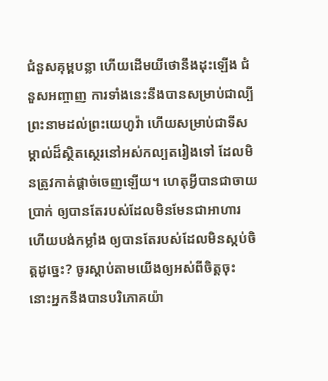ជំនួសគុម្ពបន្លា ហើយដើមយីថោនឹងដុះឡើង ជំនួសអញ្ចាញ ការទាំងនេះនឹងបានសម្រាប់ជាល្បីព្រះនាមដល់ព្រះយេហូវ៉ា ហើយសម្រាប់ជាទីសម្គាល់ដ៏ស្ថិតស្ថេរនៅអស់កល្បតរៀងទៅ ដែលមិនត្រូវកាត់ផ្តាច់ចេញឡើយ។ ហេតុអ្វីបានជាចាយប្រាក់ ឲ្យបានតែរបស់ដែលមិនមែនជាអាហារ ហើយបង់កម្លាំង ឲ្យបានតែរបស់ដែលមិនស្កប់ចិត្តដូច្នេះ? ចូរស្តាប់តាមយើងឲ្យអស់ពីចិត្តចុះ នោះអ្នកនឹងបានបរិភោគយ៉ា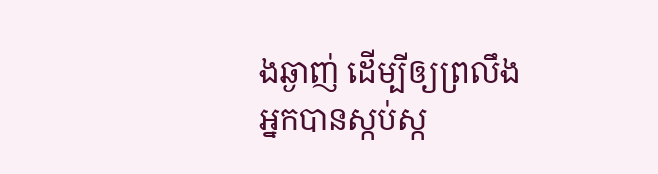ងឆ្ងាញ់ ដើម្បីឲ្យព្រលឹងអ្នកបានស្កប់ស្ក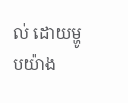ល់ ដោយម្ហូបយ៉ាង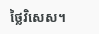ថ្លៃវិសេស។